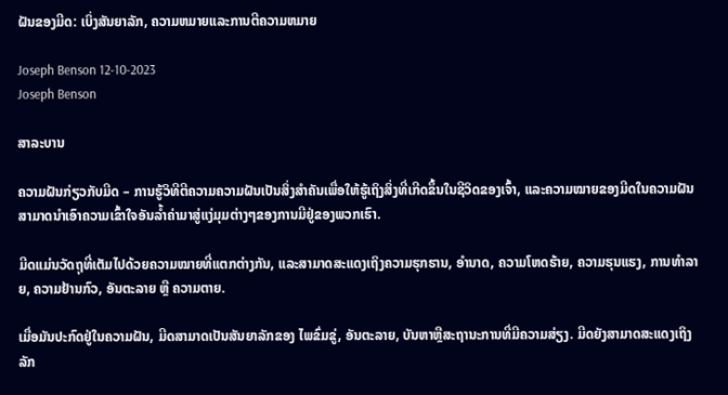ຝັນຂອງມີດ: ເບິ່ງສັນຍາລັກ, ຄວາມຫມາຍແລະການຕີຄວາມຫມາຍ

Joseph Benson 12-10-2023
Joseph Benson

ສາລະບານ

ຄວາມຝັນກ່ຽວກັບມີດ – ການຮູ້ວິທີຕີຄວາມຄວາມຝັນເປັນສິ່ງສຳຄັນເພື່ອໃຫ້ຮູ້ເຖິງສິ່ງທີ່ເກີດຂຶ້ນໃນຊີວິດຂອງເຈົ້າ, ແລະຄວາມໝາຍຂອງມີດໃນຄວາມຝັນສາມາດນຳເອົາຄວາມເຂົ້າໃຈອັນລ້ຳຄ່າມາສູ່ແງ່ມຸມຕ່າງໆຂອງການມີຢູ່ຂອງພວກເຮົາ.

ມີດແມ່ນວັດຖຸທີ່ເຕັມໄປດ້ວຍຄວາມໝາຍທີ່ແຕກຕ່າງກັນ, ແລະສາມາດສະແດງເຖິງຄວາມຮຸກຮານ, ອຳນາດ, ຄວາມໂຫດຮ້າຍ, ຄວາມຮຸນແຮງ, ການທຳລາຍ, ຄວາມຢ້ານກົວ, ອັນຕະລາຍ ຫຼື ຄວາມຕາຍ.

ເມື່ອມັນປະກົດຢູ່ໃນຄວາມຝັນ, ມີດສາມາດເປັນສັນຍາລັກຂອງ ໄພຂົ່ມຂູ່, ອັນຕະລາຍ, ບັນຫາຫຼືສະຖານະການທີ່ມີຄວາມສ່ຽງ. ມີດຍັງສາມາດສະແດງເຖິງລັກ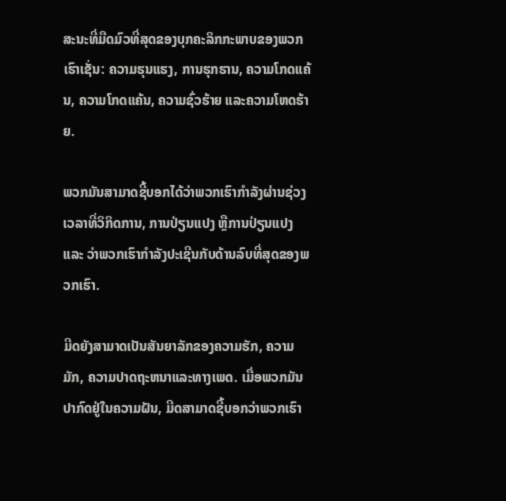ສະນະທີ່ມືດມົວທີ່ສຸດຂອງບຸກຄະລິກກະພາບຂອງພວກເຮົາເຊັ່ນ: ຄວາມຮຸນແຮງ, ການຮຸກຮານ, ຄວາມໂກດແຄ້ນ, ຄວາມໂກດແຄ້ນ, ຄວາມຊົ່ວຮ້າຍ ແລະຄວາມໂຫດຮ້າຍ.

ພວກມັນສາມາດຊີ້ບອກໄດ້ວ່າພວກເຮົາກຳລັງຜ່ານຊ່ວງເວລາທີ່ວິກິດການ, ການປ່ຽນແປງ ຫຼືການປ່ຽນແປງ ແລະ ວ່າພວກເຮົາກໍາລັງປະເຊີນກັບດ້ານລົບທີ່ສຸດຂອງພວກເຮົາ.

ມີດຍັງສາມາດເປັນສັນຍາລັກຂອງຄວາມຮັກ, ຄວາມມັກ, ຄວາມປາດຖະຫນາແລະທາງເພດ. ເມື່ອພວກມັນປາກົດຢູ່ໃນຄວາມຝັນ, ມີດສາມາດຊີ້ບອກວ່າພວກເຮົາ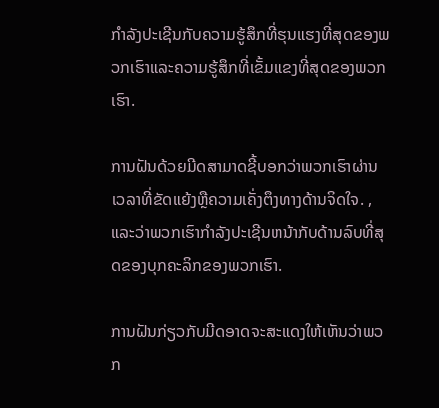ກໍາລັງປະເຊີນກັບຄວາມຮູ້ສຶກທີ່ຮຸນແຮງທີ່ສຸດຂອງພວກເຮົາແລະຄວາມຮູ້ສຶກທີ່ເຂັ້ມແຂງທີ່ສຸດຂອງພວກເຮົາ.

ການຝັນດ້ວຍມີດສາມາດຊີ້ບອກວ່າພວກເຮົາຜ່ານເວລາທີ່ຂັດແຍ້ງຫຼືຄວາມເຄັ່ງຕຶງທາງດ້ານຈິດໃຈ. , ແລະວ່າພວກເຮົາກໍາລັງປະເຊີນຫນ້າກັບດ້ານລົບທີ່ສຸດຂອງບຸກຄະລິກຂອງພວກເຮົາ.

ການຝັນກ່ຽວກັບມີດອາດຈະສະແດງໃຫ້ເຫັນວ່າພວກ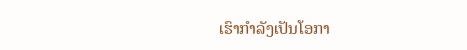ເຮົາກໍາລັງເປັນໂອກາ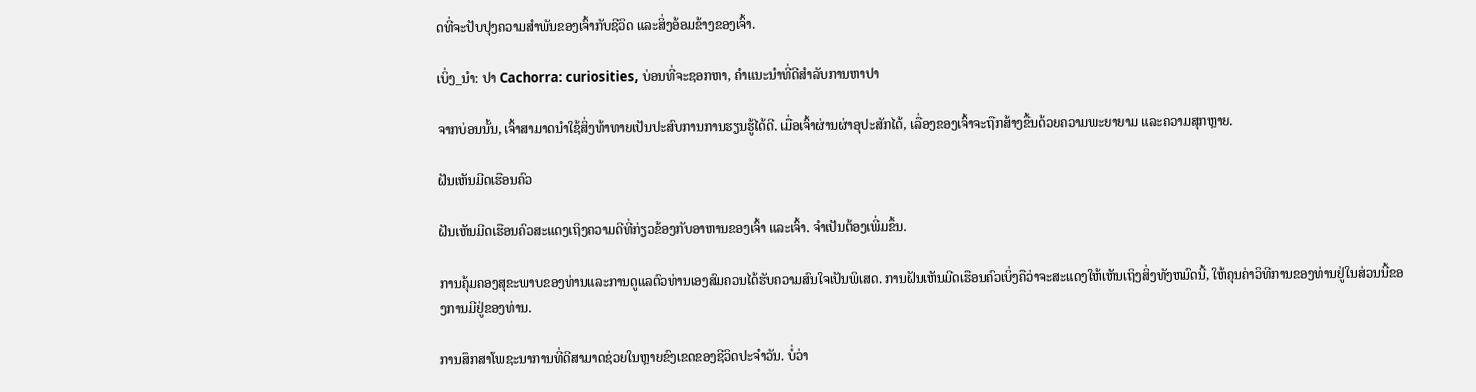ດທີ່ຈະປັບປຸງຄວາມສໍາພັນຂອງເຈົ້າກັບຊີວິດ ແລະສິ່ງອ້ອມຂ້າງຂອງເຈົ້າ.

ເບິ່ງ_ນຳ: ປາ Cachorra: curiosities, ບ່ອນທີ່ຈະຊອກຫາ, ຄໍາແນະນໍາທີ່ດີສໍາລັບການຫາປາ

ຈາກບ່ອນນັ້ນ, ເຈົ້າສາມາດນຳໃຊ້ສິ່ງທ້າທາຍເປັນປະສົບການການຮຽນຮູ້ໄດ້ດີ. ເມື່ອເຈົ້າຜ່ານຜ່າອຸປະສັກໄດ້, ເລື່ອງຂອງເຈົ້າຈະຖືກສ້າງຂື້ນດ້ວຍຄວາມພະຍາຍາມ ແລະຄວາມສຸກຫຼາຍ.

ຝັນເຫັນມີດເຮືອນຄົວ

ຝັນເຫັນມີດເຮືອນຄົວສະແດງເຖິງຄວາມດີທີ່ກ່ຽວຂ້ອງກັບອາຫານຂອງເຈົ້າ ແລະເຈົ້າ. ຈໍາເປັນຕ້ອງເພີ່ມຂຶ້ນ.

ການຄຸ້ມຄອງສຸຂະພາບຂອງທ່ານແລະການດູແລຕົວທ່ານເອງສົມຄວນໄດ້ຮັບຄວາມສົນໃຈເປັນພິເສດ. ການຝັນເຫັນມີດເຮືອນຄົວເບິ່ງຄືວ່າຈະສະແດງໃຫ້ເຫັນເຖິງສິ່ງທັງຫມົດນີ້, ໃຫ້ຄຸນຄ່າວິທີການຂອງທ່ານຢູ່ໃນສ່ວນນີ້ຂອງການມີຢູ່ຂອງທ່ານ.

ການສຶກສາໂພຊະນາການທີ່ດີສາມາດຊ່ວຍໃນຫຼາຍຂົງເຂດຂອງຊີວິດປະຈໍາວັນ. ບໍ່ວ່າ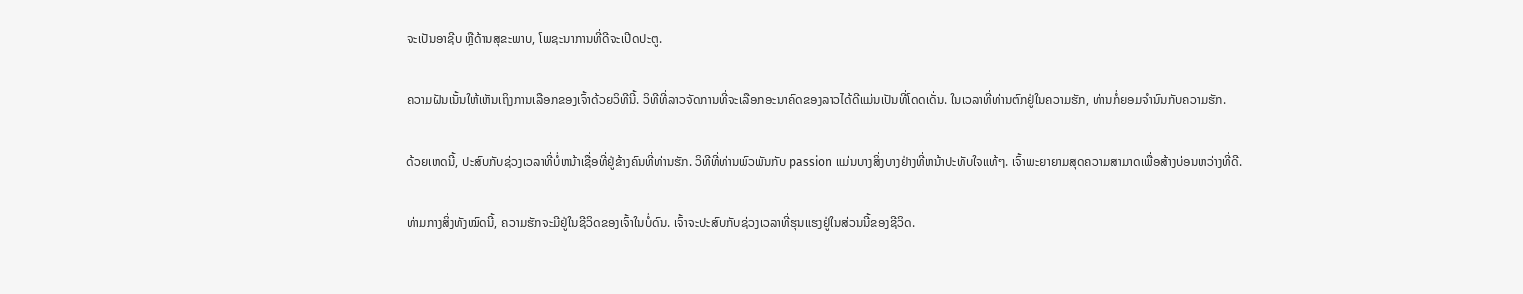ຈະເປັນອາຊີບ ຫຼືດ້ານສຸຂະພາບ, ໂພຊະນາການທີ່ດີຈະເປີດປະຕູ.

ຄວາມຝັນເນັ້ນໃຫ້ເຫັນເຖິງການເລືອກຂອງເຈົ້າດ້ວຍວິທີນີ້. ວິທີທີ່ລາວຈັດການທີ່ຈະເລືອກອະນາຄົດຂອງລາວໄດ້ດີແມ່ນເປັນທີ່ໂດດເດັ່ນ. ໃນເວລາທີ່ທ່ານຕົກຢູ່ໃນຄວາມຮັກ, ທ່ານກໍ່ຍອມຈໍານົນກັບຄວາມຮັກ.

ດ້ວຍເຫດນີ້, ປະສົບກັບຊ່ວງເວລາທີ່ບໍ່ຫນ້າເຊື່ອທີ່ຢູ່ຂ້າງຄົນທີ່ທ່ານຮັກ. ວິທີທີ່ທ່ານພົວພັນກັບ passion ແມ່ນບາງສິ່ງບາງຢ່າງທີ່ຫນ້າປະທັບໃຈແທ້ໆ. ເຈົ້າພະຍາຍາມສຸດຄວາມສາມາດເພື່ອສ້າງບ່ອນຫວ່າງທີ່ດີ.

ທ່າມກາງສິ່ງທັງໝົດນີ້, ຄວາມຮັກຈະມີຢູ່ໃນຊີວິດຂອງເຈົ້າໃນບໍ່ດົນ. ເຈົ້າຈະປະສົບກັບຊ່ວງເວລາທີ່ຮຸນແຮງຢູ່ໃນສ່ວນນີ້ຂອງຊີວິດ.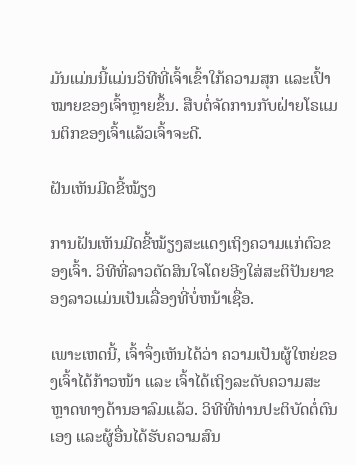ມັນແມ່ນນີ້ແມ່ນວິທີທີ່ເຈົ້າເຂົ້າໃກ້ຄວາມສຸກ ແລະເປົ້າໝາຍຂອງເຈົ້າຫຼາຍຂຶ້ນ. ສືບຕໍ່ຈັດການກັບຝ່າຍໂຣແມນຕິກຂອງເຈົ້າແລ້ວເຈົ້າຈະດີ.

ຝັນເຫັນມີດຂີ້ໝ້ຽງ

ການຝັນເຫັນມີດຂີ້ໝ້ຽງສະແດງເຖິງຄວາມແກ່ຕົວຂອງເຈົ້າ. ວິທີທີ່ລາວຕັດສິນໃຈໂດຍອີງໃສ່ສະຕິປັນຍາຂອງລາວແມ່ນເປັນເລື່ອງທີ່ບໍ່ຫນ້າເຊື່ອ.

ເພາະເຫດນີ້, ເຈົ້າຈຶ່ງເຫັນໄດ້ວ່າ ຄວາມເປັນຜູ້ໃຫຍ່ຂອງເຈົ້າໄດ້ກ້າວໜ້າ ແລະ ເຈົ້າໄດ້ເຖິງລະດັບຄວາມສະຫຼາດທາງດ້ານອາລົມແລ້ວ. ວິທີທີ່ທ່ານປະຕິບັດຕໍ່ຕົນເອງ ແລະຜູ້ອື່ນໄດ້ຮັບຄວາມສົນ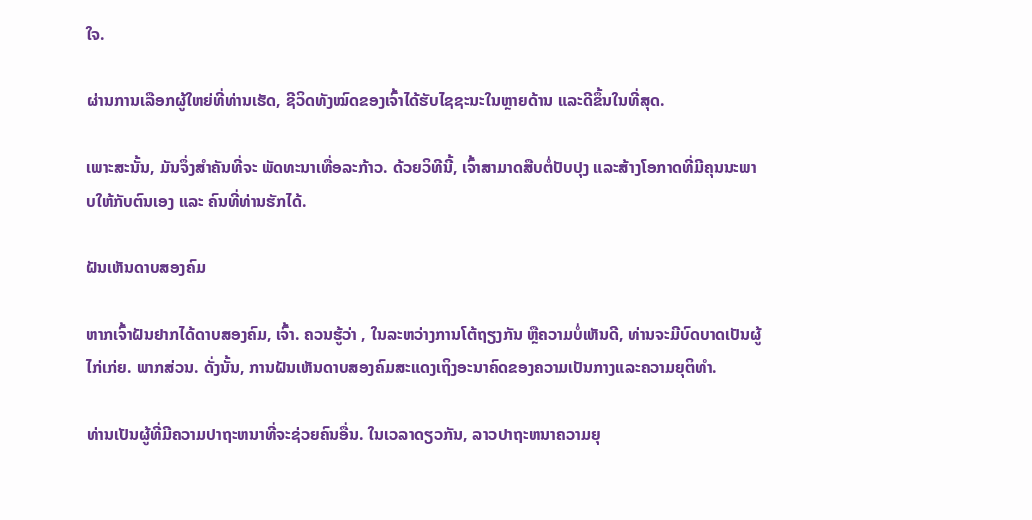ໃຈ.

ຜ່ານການເລືອກຜູ້ໃຫຍ່ທີ່ທ່ານເຮັດ, ຊີວິດທັງໝົດຂອງເຈົ້າໄດ້ຮັບໄຊຊະນະໃນຫຼາຍດ້ານ ແລະດີຂຶ້ນໃນທີ່ສຸດ.

ເພາະສະນັ້ນ, ມັນຈຶ່ງສໍາຄັນທີ່ຈະ ພັດທະນາເທື່ອລະກ້າວ. ດ້ວຍວິທີນີ້, ເຈົ້າສາມາດສືບຕໍ່ປັບປຸງ ແລະສ້າງໂອກາດທີ່ມີຄຸນນະພາບໃຫ້ກັບຕົນເອງ ແລະ ຄົນທີ່ທ່ານຮັກໄດ້.

ຝັນເຫັນດາບສອງຄົມ

ຫາກເຈົ້າຝັນຢາກໄດ້ດາບສອງຄົມ, ເຈົ້າ. ຄວນຮູ້ວ່າ , ໃນລະຫວ່າງການໂຕ້ຖຽງກັນ ຫຼືຄວາມບໍ່ເຫັນດີ, ທ່ານຈະມີບົດບາດເປັນຜູ້ໄກ່ເກ່ຍ. ພາກສ່ວນ. ດັ່ງນັ້ນ, ການຝັນເຫັນດາບສອງຄົມສະແດງເຖິງອະນາຄົດຂອງຄວາມເປັນກາງແລະຄວາມຍຸຕິທໍາ.

ທ່ານເປັນຜູ້ທີ່ມີຄວາມປາຖະຫນາທີ່ຈະຊ່ວຍຄົນອື່ນ. ໃນເວລາດຽວກັນ, ລາວປາຖະຫນາຄວາມຍຸ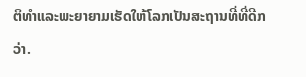ຕິທໍາແລະພະຍາຍາມເຮັດໃຫ້ໂລກເປັນສະຖານທີ່ທີ່ດີກວ່າ.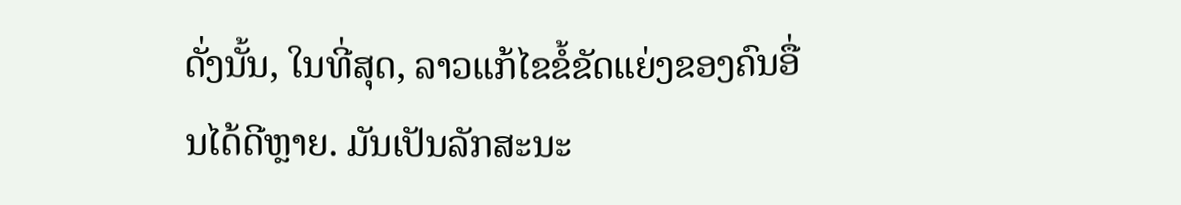ດັ່ງນັ້ນ, ໃນທີ່ສຸດ, ລາວແກ້ໄຂຂໍ້ຂັດແຍ່ງຂອງຄົນອື່ນໄດ້ດີຫຼາຍ. ມັນເປັນລັກສະນະ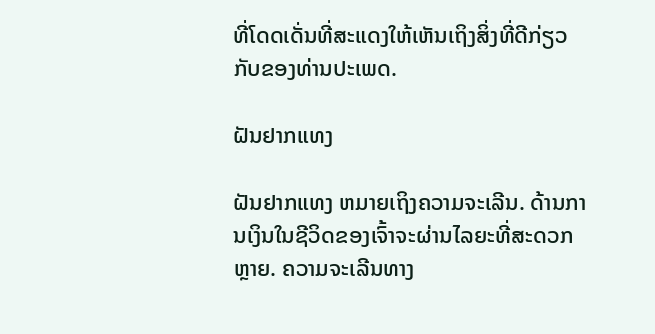ທີ່ໂດດເດັ່ນທີ່ສະແດງໃຫ້ເຫັນເຖິງສິ່ງທີ່ດີກ່ຽວກັບຂອງທ່ານປະເພດ.

ຝັນຢາກແທງ

ຝັນຢາກແທງ ຫມາຍເຖິງຄວາມຈະເລີນ. ດ້ານການເງິນໃນຊີວິດຂອງເຈົ້າຈະຜ່ານໄລຍະທີ່ສະດວກຫຼາຍ. ຄວາມຈະເລີນທາງ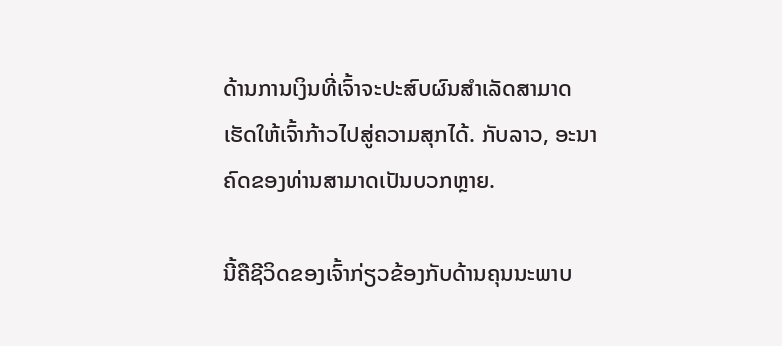ດ້ານການເງິນທີ່ເຈົ້າຈະປະສົບຜົນສໍາເລັດສາມາດເຮັດໃຫ້ເຈົ້າກ້າວໄປສູ່ຄວາມສຸກໄດ້. ກັບລາວ, ອະນາຄົດຂອງທ່ານສາມາດເປັນບວກຫຼາຍ.

ນີ້ຄືຊີວິດຂອງເຈົ້າກ່ຽວຂ້ອງກັບດ້ານຄຸນນະພາບ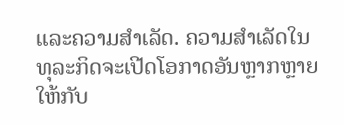ແລະຄວາມສໍາເລັດ. ຄວາມສຳເລັດໃນທຸລະກິດຈະເປີດໂອກາດອັນຫຼາກຫຼາຍໃຫ້ກັບ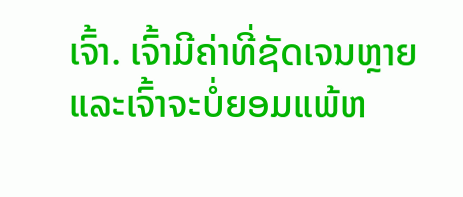ເຈົ້າ. ເຈົ້າມີຄ່າທີ່ຊັດເຈນຫຼາຍ ແລະເຈົ້າຈະບໍ່ຍອມແພ້ຫ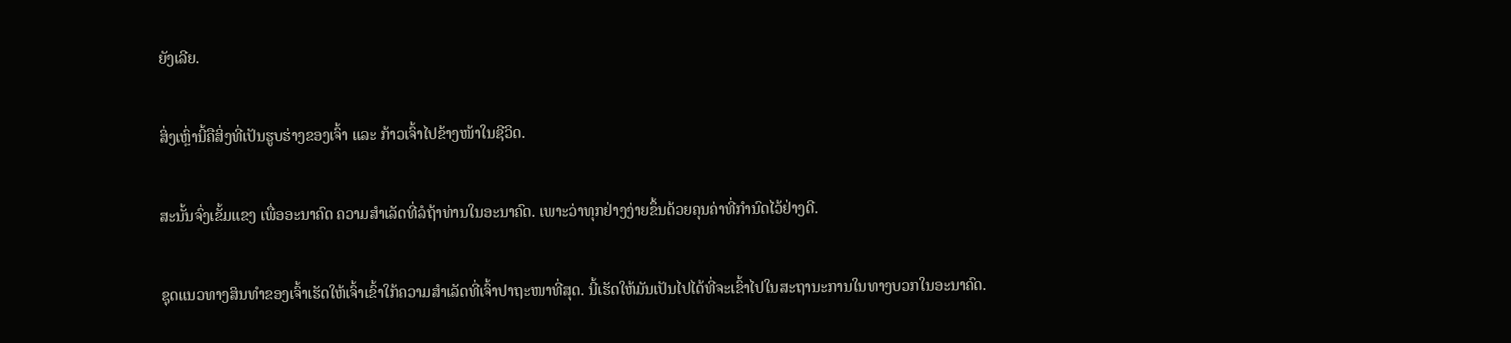ຍັງເລີຍ.

ສິ່ງເຫຼົ່ານີ້ຄືສິ່ງທີ່ເປັນຮູບຮ່າງຂອງເຈົ້າ ແລະ ກ້າວເຈົ້າໄປຂ້າງໜ້າໃນຊີວິດ.

ສະນັ້ນຈົ່ງເຂັ້ມແຂງ ເພື່ອອະນາຄົດ ຄວາມສໍາເລັດທີ່ລໍຖ້າທ່ານໃນອະນາຄົດ. ເພາະວ່າທຸກຢ່າງງ່າຍຂຶ້ນດ້ວຍຄຸນຄ່າທີ່ກຳນົດໄວ້ຢ່າງດີ.

ຊຸດແນວທາງສິນທຳຂອງເຈົ້າເຮັດໃຫ້ເຈົ້າເຂົ້າໃກ້ຄວາມສຳເລັດທີ່ເຈົ້າປາຖະໜາທີ່ສຸດ. ນີ້ເຮັດໃຫ້ມັນເປັນໄປໄດ້ທີ່ຈະເຂົ້າໄປໃນສະຖານະການໃນທາງບວກໃນອະນາຄົດ.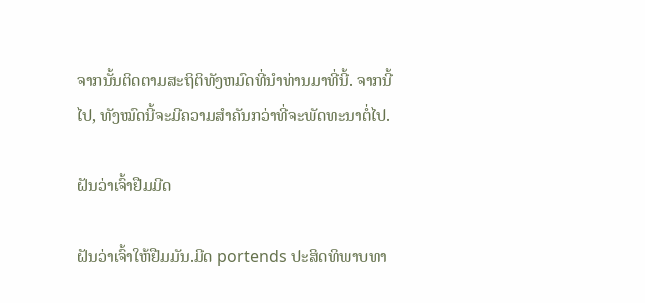ຈາກນັ້ນຕິດຕາມສະຖິຕິທັງຫມົດທີ່ນໍາທ່ານມາທີ່ນີ້. ຈາກນີ້ໄປ, ທັງໝົດນີ້ຈະມີຄວາມສຳຄັນກວ່າທີ່ຈະພັດທະນາຕໍ່ໄປ.

ຝັນວ່າເຈົ້າຢືມມີດ

ຝັນວ່າເຈົ້າໃຫ້ຢືມມັນ.ມີດ portends ປະສິດທິພາບທາ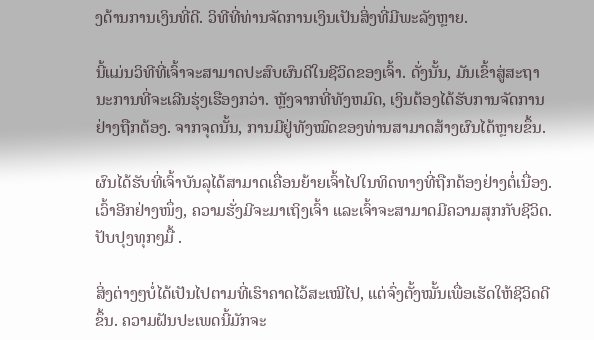ງດ້ານການເງິນທີ່ດີ. ວິທີທີ່ທ່ານຈັດການເງິນເປັນສິ່ງທີ່ມີພະລັງຫຼາຍ.

ນີ້ແມ່ນວິທີທີ່ເຈົ້າຈະສາມາດປະສົບຜົນດີໃນຊີວິດຂອງເຈົ້າ. ດັ່ງນັ້ນ, ມັນເຂົ້າສູ່ສະຖານະການທີ່ຈະເລີນຮຸ່ງເຮືອງກວ່າ. ຫຼັງຈາກທີ່ທັງຫມົດ, ເງິນຕ້ອງໄດ້ຮັບການຈັດການຢ່າງຖືກຕ້ອງ. ຈາກຈຸດນັ້ນ, ການມີຢູ່ທັງໝົດຂອງທ່ານສາມາດສ້າງຜົນໄດ້ຫຼາຍຂຶ້ນ.

ຜົນໄດ້ຮັບທີ່ເຈົ້າບັນລຸໄດ້ສາມາດເຄື່ອນຍ້າຍເຈົ້າໄປໃນທິດທາງທີ່ຖືກຕ້ອງຢ່າງຕໍ່ເນື່ອງ. ເວົ້າອີກຢ່າງໜຶ່ງ, ຄວາມຮັ່ງມີຈະມາເຖິງເຈົ້າ ແລະເຈົ້າຈະສາມາດມີຄວາມສຸກກັບຊີວິດ. ປັບປຸງທຸກໆມື້ .

ສິ່ງຕ່າງໆບໍ່ໄດ້ເປັນໄປຕາມທີ່ເຮົາຄາດໄວ້ສະເໝີໄປ, ແຕ່ຈົ່ງຕັ້ງໝັ້ນເພື່ອເຮັດໃຫ້ຊີວິດດີຂຶ້ນ. ຄວາມຝັນປະເພດນີ້ມັກຈະ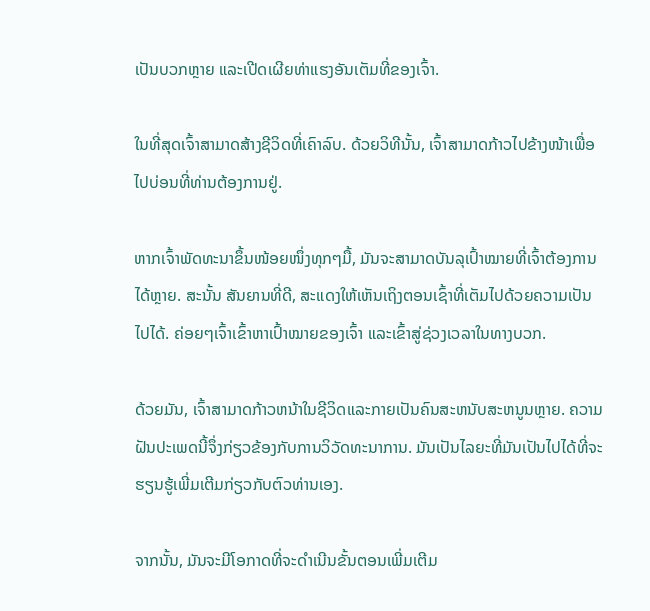ເປັນບວກຫຼາຍ ແລະເປີດເຜີຍທ່າແຮງອັນເຕັມທີ່ຂອງເຈົ້າ.

ໃນທີ່ສຸດເຈົ້າສາມາດສ້າງຊີວິດທີ່ເຄົາລົບ. ດ້ວຍວິທີນັ້ນ, ເຈົ້າສາມາດກ້າວໄປຂ້າງໜ້າເພື່ອໄປບ່ອນທີ່ທ່ານຕ້ອງການຢູ່.

ຫາກເຈົ້າພັດທະນາຂຶ້ນໜ້ອຍໜຶ່ງທຸກໆມື້, ມັນຈະສາມາດບັນລຸເປົ້າໝາຍທີ່ເຈົ້າຕ້ອງການໄດ້ຫຼາຍ. ສະນັ້ນ ສັນຍານທີ່ດີ, ສະແດງໃຫ້ເຫັນເຖິງຕອນເຊົ້າທີ່ເຕັມໄປດ້ວຍຄວາມເປັນໄປໄດ້. ຄ່ອຍໆເຈົ້າເຂົ້າຫາເປົ້າໝາຍຂອງເຈົ້າ ແລະເຂົ້າສູ່ຊ່ວງເວລາໃນທາງບວກ.

ດ້ວຍມັນ, ເຈົ້າສາມາດກ້າວຫນ້າໃນຊີວິດແລະກາຍເປັນຄົນສະຫນັບສະຫນູນຫຼາຍ. ຄວາມຝັນປະເພດນີ້ຈຶ່ງກ່ຽວຂ້ອງກັບການວິວັດທະນາການ. ມັນເປັນໄລຍະທີ່ມັນເປັນໄປໄດ້ທີ່ຈະຮຽນຮູ້ເພີ່ມເຕີມກ່ຽວກັບຕົວທ່ານເອງ.

ຈາກນັ້ນ, ມັນຈະມີໂອກາດທີ່ຈະດໍາເນີນຂັ້ນຕອນເພີ່ມເຕີມ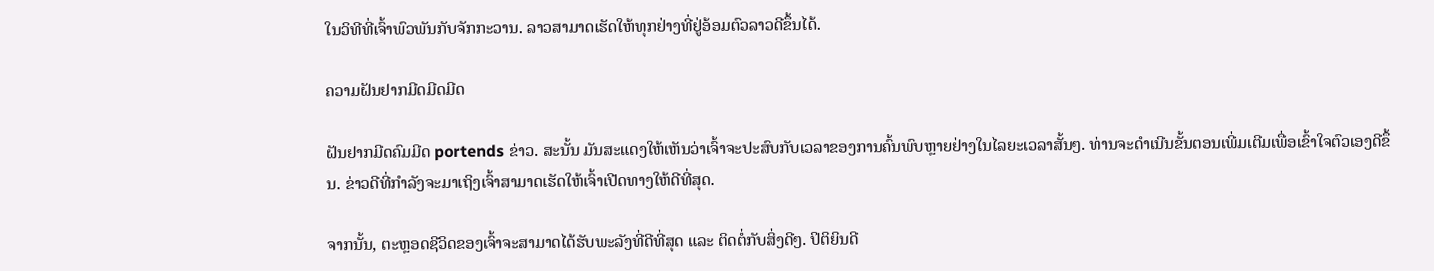ໃນວິທີທີ່ເຈົ້າພົວພັນກັບຈັກກະວານ. ລາວສາມາດເຮັດໃຫ້ທຸກຢ່າງທີ່ຢູ່ອ້ອມຕົວລາວດີຂຶ້ນໄດ້.

ຄວາມຝັນຢາກມີດມີດມີດ

ຝັນຢາກມີດຄົມມີດ portends ຂ່າວ. ສະນັ້ນ ມັນສະແດງໃຫ້ເຫັນວ່າເຈົ້າຈະປະສົບກັບເວລາຂອງການຄົ້ນພົບຫຼາຍຢ່າງໃນໄລຍະເວລາສັ້ນໆ. ທ່ານຈະດໍາເນີນຂັ້ນຕອນເພີ່ມເຕີມເພື່ອເຂົ້າໃຈຕົວເອງດີຂຶ້ນ. ຂ່າວດີທີ່ກຳລັງຈະມາເຖິງເຈົ້າສາມາດເຮັດໃຫ້ເຈົ້າເປີດທາງໃຫ້ດີທີ່ສຸດ.

ຈາກນັ້ນ, ຕະຫຼອດຊີວິດຂອງເຈົ້າຈະສາມາດໄດ້ຮັບພະລັງທີ່ດີທີ່ສຸດ ແລະ ຕິດຕໍ່ກັບສິ່ງດີໆ. ປິຕິຍິນດີ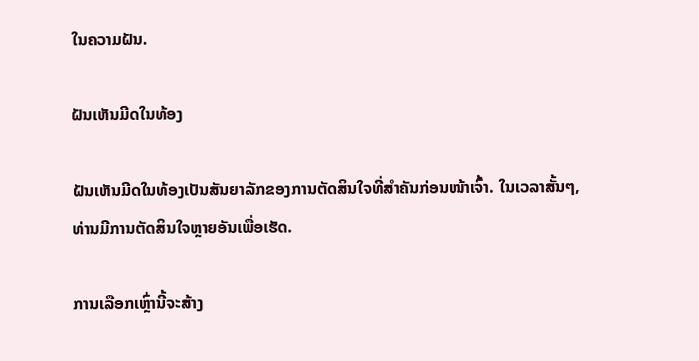ໃນຄວາມຝັນ.

ຝັນເຫັນມີດໃນທ້ອງ

ຝັນເຫັນມີດໃນທ້ອງເປັນສັນຍາລັກຂອງການຕັດສິນໃຈທີ່ສຳຄັນກ່ອນໜ້າເຈົ້າ. ໃນເວລາສັ້ນໆ, ທ່ານມີການຕັດສິນໃຈຫຼາຍອັນເພື່ອເຮັດ.

ການເລືອກເຫຼົ່ານີ້ຈະສ້າງ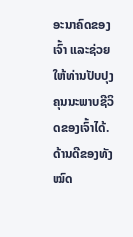ອະນາຄົດຂອງເຈົ້າ ແລະຊ່ວຍໃຫ້ທ່ານປັບປຸງຄຸນນະພາບຊີວິດຂອງເຈົ້າໄດ້. ດ້ານດີຂອງທັງໝົດ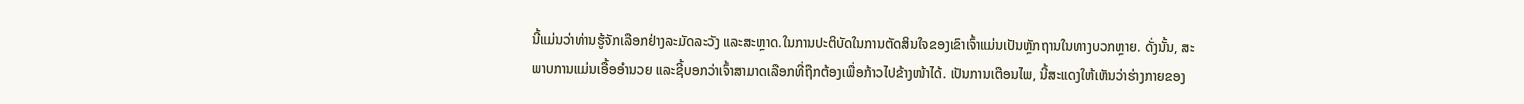ນີ້ແມ່ນວ່າທ່ານຮູ້ຈັກເລືອກຢ່າງລະມັດລະວັງ ແລະສະຫຼາດ.ໃນການປະຕິບັດໃນການຕັດສິນໃຈຂອງເຂົາເຈົ້າແມ່ນເປັນຫຼັກຖານໃນທາງບວກຫຼາຍ. ດັ່ງນັ້ນ, ສະພາບການແມ່ນເອື້ອອໍານວຍ ແລະຊີ້ບອກວ່າເຈົ້າສາມາດເລືອກທີ່ຖືກຕ້ອງເພື່ອກ້າວໄປຂ້າງໜ້າໄດ້. ເປັນການເຕືອນໄພ, ນີ້ສະແດງໃຫ້ເຫັນວ່າຮ່າງກາຍຂອງ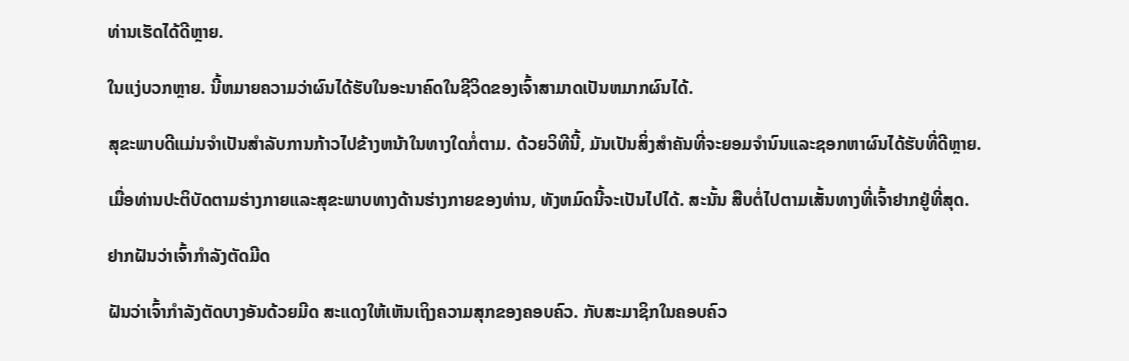ທ່ານເຮັດໄດ້ດີຫຼາຍ.

ໃນແງ່ບວກຫຼາຍ. ນີ້ຫມາຍຄວາມວ່າຜົນໄດ້ຮັບໃນອະນາຄົດໃນຊີວິດຂອງເຈົ້າສາມາດເປັນຫມາກຜົນໄດ້.

ສຸຂະພາບດີແມ່ນຈໍາເປັນສໍາລັບການກ້າວໄປຂ້າງຫນ້າໃນທາງໃດກໍ່ຕາມ. ດ້ວຍວິທີນີ້, ມັນເປັນສິ່ງສໍາຄັນທີ່ຈະຍອມຈໍານົນແລະຊອກຫາຜົນໄດ້ຮັບທີ່ດີຫຼາຍ.

ເມື່ອທ່ານປະຕິບັດຕາມຮ່າງກາຍແລະສຸຂະພາບທາງດ້ານຮ່າງກາຍຂອງທ່ານ, ທັງຫມົດນີ້ຈະເປັນໄປໄດ້. ສະນັ້ນ ສືບຕໍ່ໄປຕາມເສັ້ນທາງທີ່ເຈົ້າຢາກຢູ່ທີ່ສຸດ.

ຢາກຝັນວ່າເຈົ້າກຳລັງຕັດມີດ

ຝັນວ່າເຈົ້າກຳລັງຕັດບາງອັນດ້ວຍມີດ ສະແດງໃຫ້ເຫັນເຖິງຄວາມສຸກຂອງຄອບຄົວ. ກັບສະມາຊິກໃນຄອບຄົວ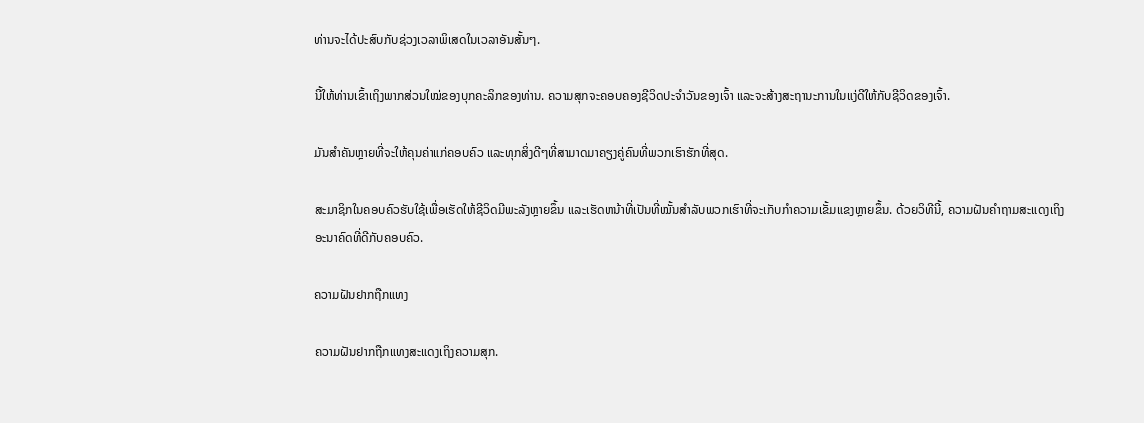ທ່ານຈະໄດ້ປະສົບກັບຊ່ວງເວລາພິເສດໃນເວລາອັນສັ້ນໆ.

ນີ້ໃຫ້ທ່ານເຂົ້າເຖິງພາກສ່ວນໃໝ່ຂອງບຸກຄະລິກຂອງທ່ານ. ຄວາມສຸກຈະຄອບຄອງຊີວິດປະຈຳວັນຂອງເຈົ້າ ແລະຈະສ້າງສະຖານະການໃນແງ່ດີໃຫ້ກັບຊີວິດຂອງເຈົ້າ.

ມັນສຳຄັນຫຼາຍທີ່ຈະໃຫ້ຄຸນຄ່າແກ່ຄອບຄົວ ແລະທຸກສິ່ງດີໆທີ່ສາມາດມາຄຽງຄູ່ຄົນທີ່ພວກເຮົາຮັກທີ່ສຸດ.

ສະມາຊິກໃນຄອບຄົວຮັບໃຊ້ເພື່ອເຮັດໃຫ້ຊີວິດມີພະລັງຫຼາຍຂຶ້ນ ແລະເຮັດຫນ້າທີ່ເປັນທີ່ໝັ້ນສໍາລັບພວກເຮົາທີ່ຈະເກັບກໍາຄວາມເຂັ້ມແຂງຫຼາຍຂຶ້ນ. ດ້ວຍວິທີນີ້, ຄວາມຝັນຄຳຖາມສະແດງເຖິງອະນາຄົດທີ່ດີກັບຄອບຄົວ.

ຄວາມຝັນຢາກຖືກແທງ

ຄວາມຝັນຢາກຖືກແທງສະແດງເຖິງຄວາມສຸກ.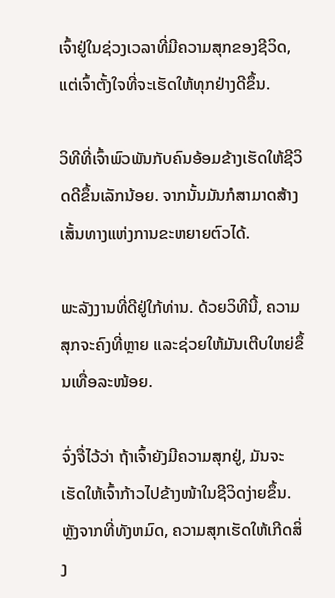ເຈົ້າຢູ່ໃນຊ່ວງເວລາທີ່ມີຄວາມສຸກຂອງຊີວິດ, ແຕ່ເຈົ້າຕັ້ງໃຈທີ່ຈະເຮັດໃຫ້ທຸກຢ່າງດີຂຶ້ນ.

ວິທີທີ່ເຈົ້າພົວພັນກັບຄົນອ້ອມຂ້າງເຮັດໃຫ້ຊີວິດດີຂຶ້ນເລັກນ້ອຍ. ຈາກນັ້ນມັນກໍສາມາດສ້າງເສັ້ນທາງແຫ່ງການຂະຫຍາຍຕົວໄດ້.

ພະລັງງານທີ່ດີຢູ່ໃກ້ທ່ານ. ດ້ວຍວິທີນີ້, ຄວາມສຸກຈະຄົງທີ່ຫຼາຍ ແລະຊ່ວຍໃຫ້ມັນເຕີບໃຫຍ່ຂຶ້ນເທື່ອລະໜ້ອຍ.

ຈົ່ງຈື່ໄວ້ວ່າ ຖ້າເຈົ້າຍັງມີຄວາມສຸກຢູ່, ມັນຈະເຮັດໃຫ້ເຈົ້າກ້າວໄປຂ້າງໜ້າໃນຊີວິດງ່າຍຂຶ້ນ. ຫຼັງຈາກທີ່ທັງຫມົດ, ຄວາມສຸກເຮັດໃຫ້ເກີດສິ່ງ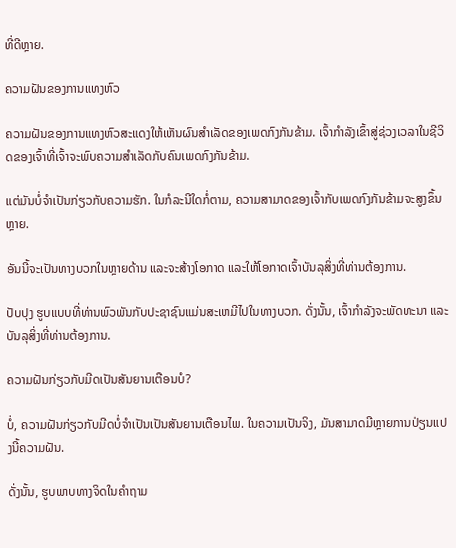ທີ່ດີຫຼາຍ.

ຄວາມຝັນຂອງການແທງຫົວ

ຄວາມຝັນຂອງການແທງຫົວສະແດງໃຫ້ເຫັນຜົນສໍາເລັດຂອງເພດກົງກັນຂ້າມ. ເຈົ້າກຳລັງເຂົ້າສູ່ຊ່ວງເວລາໃນຊີວິດຂອງເຈົ້າທີ່ເຈົ້າຈະພົບຄວາມສຳເລັດກັບຄົນເພດກົງກັນຂ້າມ.

ແຕ່ມັນບໍ່ຈຳເປັນກ່ຽວກັບຄວາມຮັກ. ໃນກໍລະນີໃດກໍ່ຕາມ, ຄວາມສາມາດຂອງເຈົ້າກັບເພດກົງກັນຂ້າມຈະສູງຂຶ້ນຫຼາຍ.

ອັນນີ້ຈະເປັນທາງບວກໃນຫຼາຍດ້ານ ແລະຈະສ້າງໂອກາດ ແລະໃຫ້ໂອກາດເຈົ້າບັນລຸສິ່ງທີ່ທ່ານຕ້ອງການ.

ປັບປຸງ ຮູບແບບທີ່ທ່ານພົວພັນກັບປະຊາຊົນແມ່ນສະເຫມີໄປໃນທາງບວກ. ດັ່ງນັ້ນ, ເຈົ້າກໍາລັງຈະພັດທະນາ ແລະບັນລຸສິ່ງທີ່ທ່ານຕ້ອງການ.

ຄວາມຝັນກ່ຽວກັບມີດເປັນສັນຍານເຕືອນບໍ?

ບໍ່, ຄວາມຝັນກ່ຽວກັບມີດບໍ່ຈຳເປັນເປັນສັນຍານເຕືອນໄພ. ໃນຄວາມເປັນຈິງ, ມັນສາມາດມີຫຼາຍການປ່ຽນແປງນີ້ຄວາມຝັນ.

ດັ່ງນັ້ນ, ຮູບພາບທາງຈິດໃນຄໍາຖາມ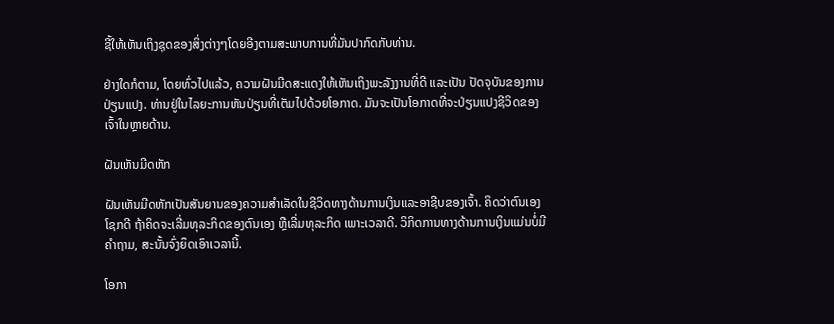ຊີ້ໃຫ້ເຫັນເຖິງຊຸດຂອງສິ່ງຕ່າງໆໂດຍອີງຕາມສະພາບການທີ່ມັນປາກົດກັບທ່ານ.

ຢ່າງໃດກໍຕາມ, ໂດຍທົ່ວໄປແລ້ວ, ຄວາມຝັນມີດສະແດງໃຫ້ເຫັນເຖິງພະລັງງານທີ່ດີ ແລະເປັນ ປັດຈຸບັນຂອງການປ່ຽນແປງ. ທ່ານຢູ່ໃນໄລຍະການຫັນປ່ຽນທີ່ເຕັມໄປດ້ວຍໂອກາດ. ມັນຈະເປັນໂອກາດທີ່ຈະປ່ຽນແປງຊີວິດຂອງເຈົ້າໃນຫຼາຍດ້ານ.

ຝັນເຫັນມີດຫັກ

ຝັນເຫັນມີດຫັກເປັນສັນຍານຂອງຄວາມສໍາເລັດໃນຊີວິດທາງດ້ານການເງິນແລະອາຊີບຂອງເຈົ້າ. ຄິດວ່າຕົນເອງໂຊກດີ ຖ້າຄິດຈະເລີ່ມທຸລະກິດຂອງຕົນເອງ ຫຼືເລີ່ມທຸລະກິດ ເພາະເວລາດີ. ວິກິດການທາງດ້ານການເງິນແມ່ນບໍ່ມີຄໍາຖາມ, ສະນັ້ນຈົ່ງຍຶດເອົາເວລານີ້.

ໂອກາ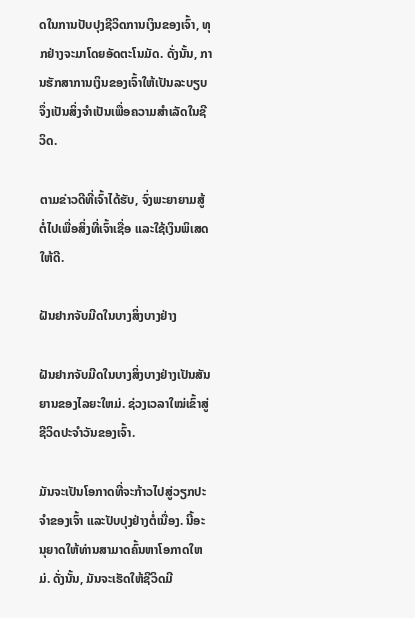ດໃນການປັບປຸງຊີວິດການເງິນຂອງເຈົ້າ, ທຸກຢ່າງຈະມາໂດຍອັດຕະໂນມັດ. ດັ່ງນັ້ນ, ການຮັກສາການເງິນຂອງເຈົ້າໃຫ້ເປັນລະບຽບຈຶ່ງເປັນສິ່ງຈໍາເປັນເພື່ອຄວາມສໍາເລັດໃນຊີວິດ.

ຕາມຂ່າວດີທີ່ເຈົ້າໄດ້ຮັບ, ຈົ່ງພະຍາຍາມສູ້ຕໍ່ໄປເພື່ອສິ່ງທີ່ເຈົ້າເຊື່ອ ແລະໃຊ້ເງິນພິເສດໃຫ້ດີ.

ຝັນຢາກຈັບມີດໃນບາງສິ່ງບາງຢ່າງ

ຝັນຢາກຈັບມີດໃນບາງສິ່ງບາງຢ່າງເປັນສັນຍານຂອງໄລຍະໃຫມ່. ຊ່ວງເວລາໃໝ່ເຂົ້າສູ່ຊີວິດປະຈຳວັນຂອງເຈົ້າ.

ມັນຈະເປັນໂອກາດທີ່ຈະກ້າວໄປສູ່ວຽກປະຈຳຂອງເຈົ້າ ແລະປັບປຸງຢ່າງຕໍ່ເນື່ອງ. ນີ້ອະນຸຍາດໃຫ້ທ່ານສາມາດຄົ້ນຫາໂອກາດໃຫມ່. ດັ່ງນັ້ນ, ມັນຈະເຮັດໃຫ້ຊີວິດມີ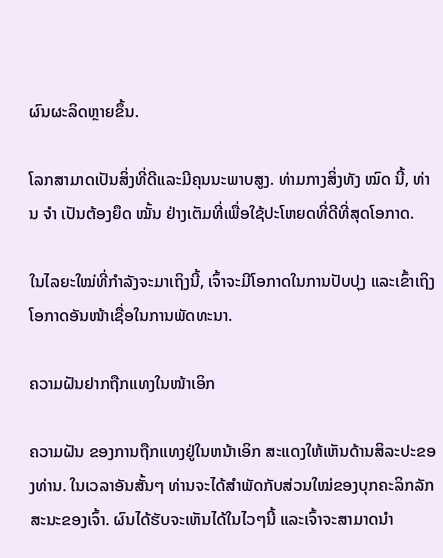ຜົນຜະລິດຫຼາຍຂຶ້ນ.

ໂລກສາມາດເປັນສິ່ງທີ່ດີແລະມີຄຸນນະພາບສູງ. ທ່າມກາງສິ່ງທັງ ໝົດ ນີ້, ທ່ານ ຈຳ ເປັນຕ້ອງຍຶດ ໝັ້ນ ຢ່າງເຕັມທີ່ເພື່ອໃຊ້ປະໂຫຍດທີ່ດີທີ່ສຸດໂອກາດ.

ໃນໄລຍະໃໝ່ທີ່ກຳລັງຈະມາເຖິງນີ້, ເຈົ້າຈະມີໂອກາດໃນການປັບປຸງ ແລະເຂົ້າເຖິງໂອກາດອັນໜ້າເຊື່ອໃນການພັດທະນາ.

ຄວາມຝັນຢາກຖືກແທງໃນໜ້າເອິກ

ຄວາມຝັນ ຂອງການຖືກແທງຢູ່ໃນຫນ້າເອິກ ສະແດງໃຫ້ເຫັນດ້ານສິລະປະຂອງທ່ານ. ໃນເວລາອັນສັ້ນໆ ທ່ານຈະໄດ້ສຳພັດກັບສ່ວນໃໝ່ຂອງບຸກຄະລິກລັກສະນະຂອງເຈົ້າ. ຜົນໄດ້ຮັບຈະເຫັນໄດ້ໃນໄວໆນີ້ ແລະເຈົ້າຈະສາມາດນໍາ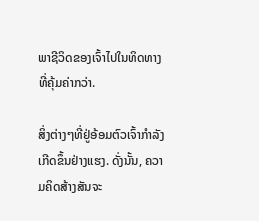ພາຊີວິດຂອງເຈົ້າໄປໃນທິດທາງທີ່ຄຸ້ມຄ່າກວ່າ.

ສິ່ງຕ່າງໆທີ່ຢູ່ອ້ອມຕົວເຈົ້າກຳລັງເກີດຂຶ້ນຢ່າງແຮງ. ດັ່ງນັ້ນ, ຄວາມຄິດສ້າງສັນຈະ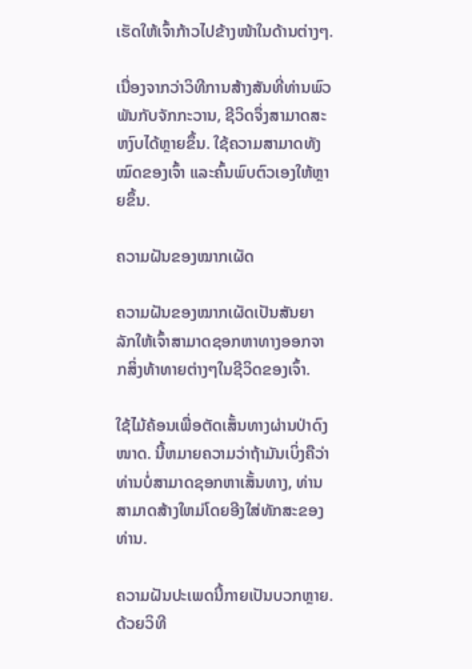ເຮັດໃຫ້ເຈົ້າກ້າວໄປຂ້າງໜ້າໃນດ້ານຕ່າງໆ.

ເນື່ອງຈາກວ່າວິທີການສ້າງສັນທີ່ທ່ານພົວພັນກັບຈັກກະວານ, ຊີວິດຈຶ່ງສາມາດສະຫງົບໄດ້ຫຼາຍຂຶ້ນ. ໃຊ້ຄວາມສາມາດທັງໝົດຂອງເຈົ້າ ແລະຄົ້ນພົບຕົວເອງໃຫ້ຫຼາຍຂຶ້ນ.

ຄວາມຝັນຂອງໝາກເຜັດ

ຄວາມຝັນຂອງໝາກເຜັດເປັນສັນຍາລັກໃຫ້ເຈົ້າສາມາດຊອກຫາທາງອອກຈາກສິ່ງທ້າທາຍຕ່າງໆໃນຊີວິດຂອງເຈົ້າ.

ໃຊ້ໄມ້ຄ້ອນເພື່ອຕັດເສັ້ນທາງຜ່ານປ່າດົງໜາດ. ນີ້ຫມາຍຄວາມວ່າຖ້າມັນເບິ່ງຄືວ່າທ່ານບໍ່ສາມາດຊອກຫາເສັ້ນທາງ, ທ່ານສາມາດສ້າງໃຫມ່ໂດຍອີງໃສ່ທັກສະຂອງທ່ານ.

ຄວາມຝັນປະເພດນີ້ກາຍເປັນບວກຫຼາຍ. ດ້ວຍວິທີ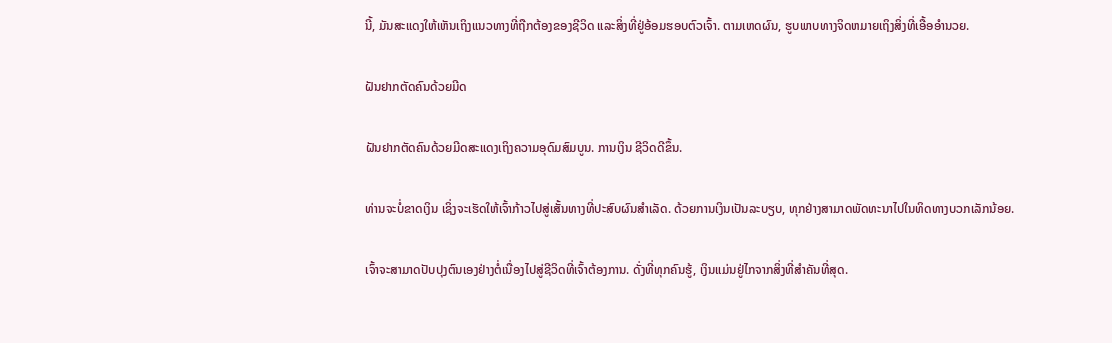ນີ້, ມັນສະແດງໃຫ້ເຫັນເຖິງແນວທາງທີ່ຖືກຕ້ອງຂອງຊີວິດ ແລະສິ່ງທີ່ຢູ່ອ້ອມຮອບຕົວເຈົ້າ. ຕາມເຫດຜົນ, ຮູບພາບທາງຈິດຫມາຍເຖິງສິ່ງທີ່ເອື້ອອໍານວຍ.

ຝັນຢາກຕັດຄົນດ້ວຍມີດ

ຝັນຢາກຕັດຄົນດ້ວຍມີດສະແດງເຖິງຄວາມອຸດົມສົມບູນ. ການເງິນ ຊີວິດດີຂຶ້ນ.

ທ່ານຈະບໍ່ຂາດເງິນ ເຊິ່ງຈະເຮັດໃຫ້ເຈົ້າກ້າວໄປສູ່ເສັ້ນທາງທີ່ປະສົບຜົນສຳເລັດ. ດ້ວຍການເງິນເປັນລະບຽບ, ທຸກຢ່າງສາມາດພັດທະນາໄປໃນທິດທາງບວກເລັກນ້ອຍ.

ເຈົ້າຈະສາມາດປັບປຸງຕົນເອງຢ່າງຕໍ່ເນື່ອງໄປສູ່ຊີວິດທີ່ເຈົ້າຕ້ອງການ. ດັ່ງທີ່ທຸກຄົນຮູ້, ເງິນແມ່ນຢູ່ໄກຈາກສິ່ງທີ່ສຳຄັນທີ່ສຸດ.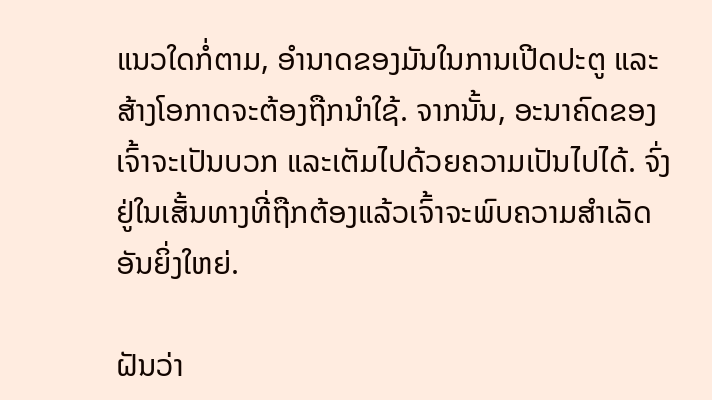ແນວໃດກໍ່ຕາມ, ອຳນາດຂອງມັນໃນການເປີດປະຕູ ແລະ ສ້າງໂອກາດຈະຕ້ອງຖືກນຳໃຊ້. ຈາກນັ້ນ, ອະນາຄົດຂອງເຈົ້າຈະເປັນບວກ ແລະເຕັມໄປດ້ວຍຄວາມເປັນໄປໄດ້. ຈົ່ງຢູ່ໃນເສັ້ນທາງທີ່ຖືກຕ້ອງແລ້ວເຈົ້າຈະພົບຄວາມສຳເລັດອັນຍິ່ງໃຫຍ່.

ຝັນວ່າ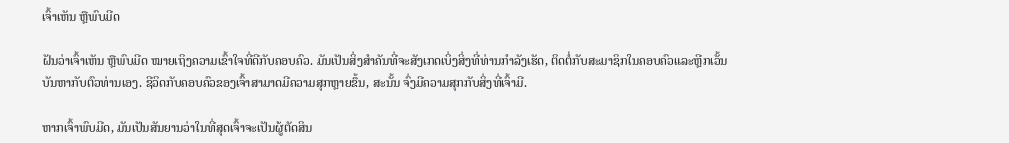ເຈົ້າເຫັນ ຫຼືພົບມີດ

ຝັນວ່າເຈົ້າເຫັນ ຫຼືພົບມີດ ໝາຍເຖິງຄວາມເຂົ້າໃຈທີ່ດີກັບຄອບຄົວ. ມັນເປັນສິ່ງສໍາຄັນທີ່ຈະສັງເກດເບິ່ງສິ່ງທີ່ທ່ານກໍາລັງເຮັດ, ຕິດຕໍ່ກັບສະມາຊິກໃນຄອບຄົວແລະຫຼີກເວັ້ນບັນຫາກັບຕົວທ່ານເອງ. ຊີວິດກັບຄອບຄົວຂອງເຈົ້າສາມາດມີຄວາມສຸກຫຼາຍຂຶ້ນ, ສະນັ້ນ ຈົ່ງມີຄວາມສຸກກັບສິ່ງທີ່ເຈົ້າມີ.

ຫາກເຈົ້າພົບມີດ, ມັນເປັນສັນຍານວ່າໃນທີ່ສຸດເຈົ້າຈະເປັນຜູ້ຕັດສິນ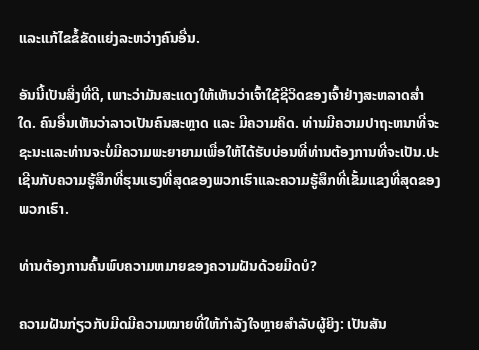ແລະແກ້ໄຂຂໍ້ຂັດແຍ່ງລະຫວ່າງຄົນອື່ນ.

ອັນນີ້ເປັນສິ່ງທີ່ດີ, ເພາະວ່າມັນສະແດງໃຫ້ເຫັນວ່າເຈົ້າໃຊ້ຊີວິດຂອງເຈົ້າຢ່າງສະຫລາດສໍ່າໃດ. ຄົນອື່ນເຫັນວ່າລາວເປັນຄົນສະຫຼາດ ແລະ ມີຄວາມຄິດ. ທ່ານມີຄວາມປາຖະຫນາທີ່ຈະຊະນະແລະທ່ານຈະບໍ່ມີຄວາມພະຍາຍາມເພື່ອໃຫ້ໄດ້ຮັບບ່ອນທີ່ທ່ານຕ້ອງການທີ່ຈະເປັນ.ປະເຊີນກັບຄວາມຮູ້ສຶກທີ່ຮຸນແຮງທີ່ສຸດຂອງພວກເຮົາແລະຄວາມຮູ້ສຶກທີ່ເຂັ້ມແຂງທີ່ສຸດຂອງພວກເຮົາ.

ທ່ານຕ້ອງການຄົ້ນພົບຄວາມຫມາຍຂອງຄວາມຝັນດ້ວຍມີດບໍ?

ຄວາມຝັນກ່ຽວກັບມີດມີຄວາມໝາຍທີ່ໃຫ້ກຳລັງໃຈຫຼາຍສຳລັບຜູ້ຍິງ: ເປັນສັນ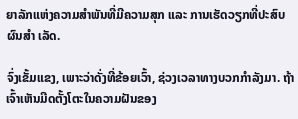ຍາລັກແຫ່ງຄວາມສຳພັນທີ່ມີຄວາມສຸກ ແລະ ການເຮັດວຽກທີ່ປະສົບຜົນສຳ ເລັດ.

ຈົ່ງເຂັ້ມແຂງ, ເພາະວ່າດັ່ງທີ່ຂ້ອຍເວົ້າ, ຊ່ວງເວລາທາງບວກກຳລັງມາ. ຖ້າເຈົ້າເຫັນມີດຕັ້ງໂຕະໃນຄວາມຝັນຂອງ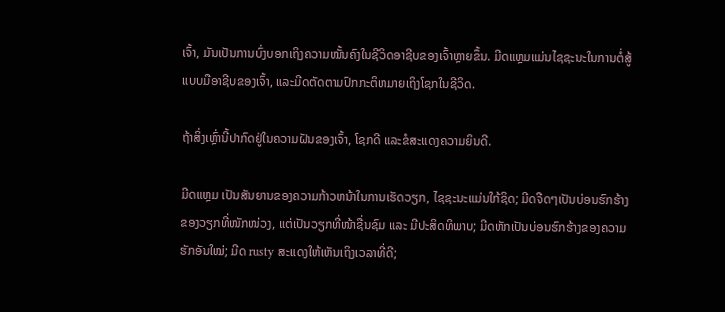ເຈົ້າ, ມັນເປັນການບົ່ງບອກເຖິງຄວາມໝັ້ນຄົງໃນຊີວິດອາຊີບຂອງເຈົ້າຫຼາຍຂຶ້ນ. ມີດແຫຼມແມ່ນໄຊຊະນະໃນການຕໍ່ສູ້ແບບມືອາຊີບຂອງເຈົ້າ, ແລະມີດຕັດຕາມປົກກະຕິຫມາຍເຖິງໂຊກໃນຊີວິດ.

ຖ້າສິ່ງເຫຼົ່ານີ້ປາກົດຢູ່ໃນຄວາມຝັນຂອງເຈົ້າ, ໂຊກດີ ແລະຂໍສະແດງຄວາມຍິນດີ.

ມີດແຫຼມ ເປັນສັນຍານຂອງຄວາມກ້າວຫນ້າໃນການເຮັດວຽກ, ໄຊຊະນະແມ່ນໃກ້ຊິດ; ມີດຈືດໆເປັນບ່ອນຮົກຮ້າງຂອງວຽກທີ່ໜັກໜ່ວງ, ແຕ່ເປັນວຽກທີ່ໜ້າຊື່ນຊົມ ແລະ ມີປະສິດທິພາບ; ມີດຫັກເປັນບ່ອນຮົກຮ້າງຂອງຄວາມຮັກອັນໃໝ່; ມີດ rusty ສະແດງໃຫ້ເຫັນເຖິງເວລາທີ່ດີ;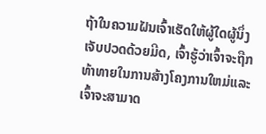ຖ້າໃນຄວາມຝັນເຈົ້າເຮັດໃຫ້ຜູ້ໃດຜູ້ນຶ່ງເຈັບປວດດ້ວຍມີດ, ເຈົ້າຮູ້ວ່າເຈົ້າຈະຖືກທ້າທາຍໃນການສ້າງໂຄງການໃຫມ່ແລະເຈົ້າຈະສາມາດ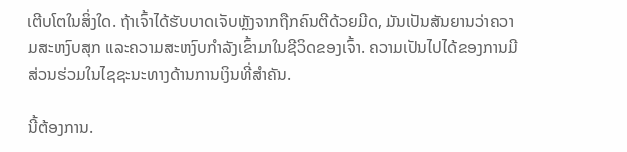ເຕີບໂຕໃນສິ່ງໃດ. ຖ້າເຈົ້າໄດ້ຮັບບາດເຈັບຫຼັງຈາກຖືກຄົນຕີດ້ວຍມີດ, ມັນເປັນສັນຍານວ່າຄວາມສະຫງົບສຸກ ແລະຄວາມສະຫງົບກຳລັງເຂົ້າມາໃນຊີວິດຂອງເຈົ້າ. ຄວາມເປັນໄປໄດ້ຂອງການມີສ່ວນຮ່ວມໃນໄຊຊະນະທາງດ້ານການເງິນທີ່ສໍາຄັນ.

ນີ້ຕ້ອງການ.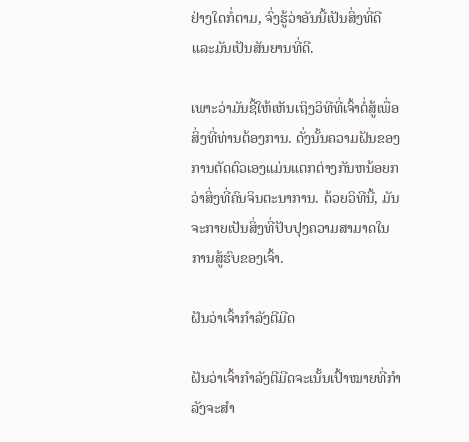ຢ່າງໃດກໍ່ຕາມ, ຈົ່ງຮູ້ວ່າອັນນີ້ເປັນສິ່ງທີ່ດີ ແລະມັນເປັນສັນຍານທີ່ດີ.

ເພາະວ່າມັນຊີ້ໃຫ້ເຫັນເຖິງວິທີທີ່ເຈົ້າຕໍ່ສູ້ເພື່ອສິ່ງທີ່ທ່ານຕ້ອງການ. ດັ່ງນັ້ນຄວາມຝັນຂອງການຕັດຕົວເອງແມ່ນແຕກຕ່າງກັນຫນ້ອຍກວ່າສິ່ງທີ່ຄົນຈິນຕະນາການ. ດ້ວຍວິທີນີ້, ມັນຈະກາຍເປັນສິ່ງທີ່ປັບປຸງຄວາມສາມາດໃນການສູ້ຮົບຂອງເຈົ້າ.

ຝັນວ່າເຈົ້າກຳລັງຕີມີດ

ຝັນວ່າເຈົ້າກຳລັງຕີມີດຈະເນັ້ນເປົ້າໝາຍທີ່ກຳລັງຈະສຳ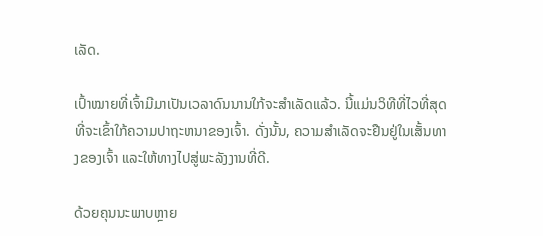ເລັດ.

ເປົ້າໝາຍທີ່ເຈົ້າມີມາເປັນເວລາດົນນານໃກ້ຈະສຳເລັດແລ້ວ. ນີ້ແມ່ນວິທີທີ່ໄວທີ່ສຸດທີ່ຈະເຂົ້າໃກ້ຄວາມປາຖະຫນາຂອງເຈົ້າ. ດັ່ງນັ້ນ, ຄວາມສໍາເລັດຈະຢືນຢູ່ໃນເສັ້ນທາງຂອງເຈົ້າ ແລະໃຫ້ທາງໄປສູ່ພະລັງງານທີ່ດີ.

ດ້ວຍຄຸນນະພາບຫຼາຍ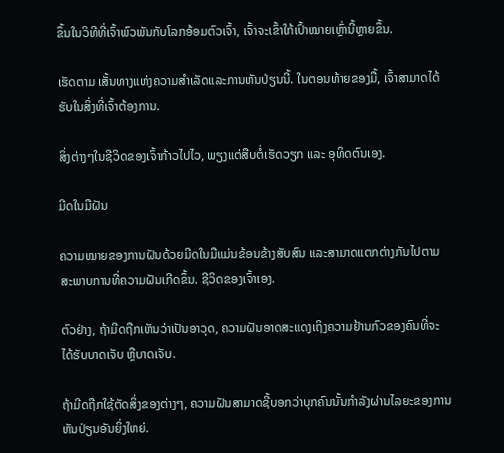ຂຶ້ນໃນວິທີທີ່ເຈົ້າພົວພັນກັບໂລກອ້ອມຕົວເຈົ້າ, ເຈົ້າຈະເຂົ້າໃກ້ເປົ້າໝາຍເຫຼົ່ານີ້ຫຼາຍຂຶ້ນ.

ເຮັດຕາມ ເສັ້ນທາງແຫ່ງຄວາມສໍາເລັດແລະການຫັນປ່ຽນນີ້. ໃນຕອນທ້າຍຂອງມື້, ເຈົ້າສາມາດໄດ້ຮັບໃນສິ່ງທີ່ເຈົ້າຕ້ອງການ.

ສິ່ງຕ່າງໆໃນຊີວິດຂອງເຈົ້າກ້າວໄປໄວ, ພຽງແຕ່ສືບຕໍ່ເຮັດວຽກ ແລະ ອຸທິດຕົນເອງ.

ມີດໃນມືຝັນ

ຄວາມໝາຍຂອງການຝັນດ້ວຍມີດໃນມືແມ່ນຂ້ອນຂ້າງສັບສົນ ແລະສາມາດແຕກຕ່າງກັນໄປຕາມສະພາບການທີ່ຄວາມຝັນເກີດຂຶ້ນ. ຊີວິດຂອງເຈົ້າເອງ.

ຕົວຢ່າງ, ຖ້າມີດຖືກເຫັນວ່າເປັນອາວຸດ, ຄວາມຝັນອາດສະແດງເຖິງຄວາມຢ້ານກົວຂອງຄົນທີ່ຈະໄດ້ຮັບບາດເຈັບ ຫຼືບາດເຈັບ.

ຖ້າມີດຖືກໃຊ້ຕັດສິ່ງຂອງຕ່າງໆ, ຄວາມຝັນສາມາດຊີ້ບອກວ່າບຸກຄົນນັ້ນກໍາລັງຜ່ານໄລຍະຂອງການຫັນປ່ຽນອັນຍິ່ງໃຫຍ່.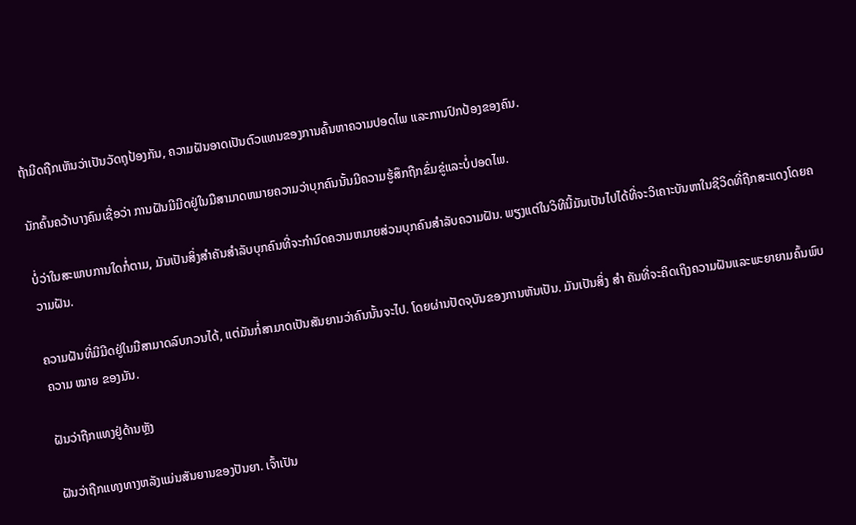ຖ້າມີດຖືກເຫັນວ່າເປັນວັດຖຸປ້ອງກັນ, ຄວາມຝັນອາດເປັນຕົວແທນຂອງການຄົ້ນຫາຄວາມປອດໄພ ແລະການປົກປ້ອງຂອງຄົນ.

ນັກຄົ້ນຄວ້າບາງຄົນເຊື່ອວ່າ ການຝັນມີມີດຢູ່ໃນມືສາມາດຫມາຍຄວາມວ່າບຸກຄົນນັ້ນມີຄວາມຮູ້ສຶກຖືກຂົ່ມຂູ່ແລະບໍ່ປອດໄພ.

ບໍ່ວ່າໃນສະພາບການໃດກໍ່ຕາມ, ມັນເປັນສິ່ງສໍາຄັນສໍາລັບບຸກຄົນທີ່ຈະກໍານົດຄວາມຫມາຍສ່ວນບຸກຄົນສໍາລັບຄວາມຝັນ. ພຽງແຕ່ໃນວິທີນີ້ມັນເປັນໄປໄດ້ທີ່ຈະວິເຄາະບັນຫາໃນຊີວິດທີ່ຖືກສະແດງໂດຍຄວາມຝັນ.

ຄວາມຝັນທີ່ມີມີດຢູ່ໃນມືສາມາດລົບກວນໄດ້, ແຕ່ມັນກໍ່ສາມາດເປັນສັນຍານວ່າຄົນນັ້ນຈະໄປ. ໂດຍຜ່ານປັດຈຸບັນຂອງການຫັນເປັນ. ມັນເປັນສິ່ງ ສຳ ຄັນທີ່ຈະຄິດເຖິງຄວາມຝັນແລະພະຍາຍາມຄົ້ນພົບຄວາມ ໝາຍ ຂອງມັນ.

ຝັນວ່າຖືກແທງຢູ່ດ້ານຫຼັງ

ຝັນວ່າຖືກແທງທາງຫລັງແມ່ນສັນຍານຂອງປັນຍາ. ເຈົ້າເປັນ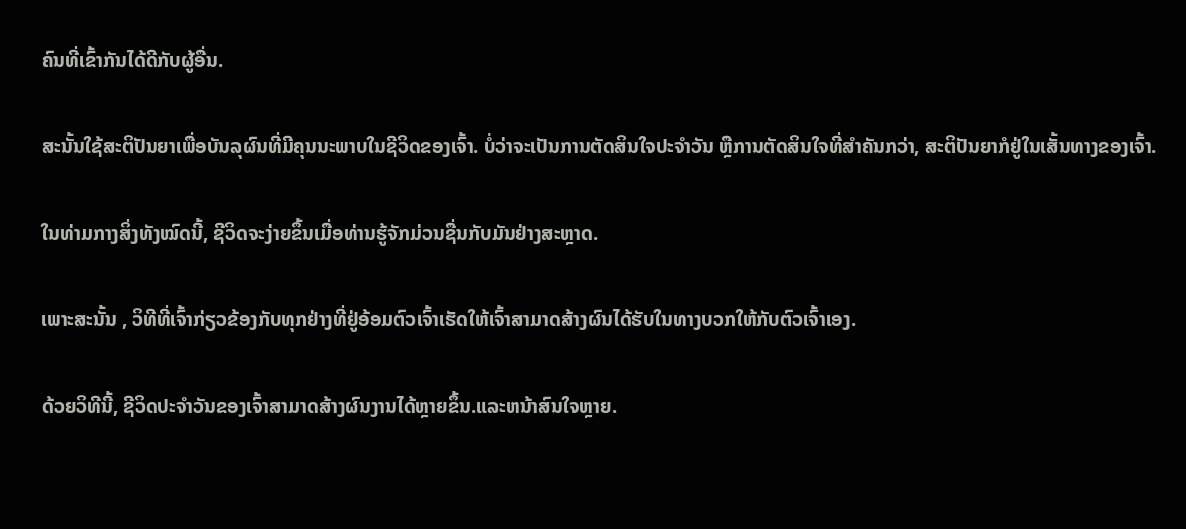ຄົນທີ່ເຂົ້າກັນໄດ້ດີກັບຜູ້ອື່ນ.

ສະນັ້ນໃຊ້ສະຕິປັນຍາເພື່ອບັນລຸຜົນທີ່ມີຄຸນນະພາບໃນຊີວິດຂອງເຈົ້າ. ບໍ່ວ່າຈະເປັນການຕັດສິນໃຈປະຈໍາວັນ ຫຼືການຕັດສິນໃຈທີ່ສຳຄັນກວ່າ, ສະຕິປັນຍາກໍຢູ່ໃນເສັ້ນທາງຂອງເຈົ້າ.

ໃນທ່າມກາງສິ່ງທັງໝົດນີ້, ຊີວິດຈະງ່າຍຂຶ້ນເມື່ອທ່ານຮູ້ຈັກມ່ວນຊື່ນກັບມັນຢ່າງສະຫຼາດ.

ເພາະສະນັ້ນ , ວິທີທີ່ເຈົ້າກ່ຽວຂ້ອງກັບທຸກຢ່າງທີ່ຢູ່ອ້ອມຕົວເຈົ້າເຮັດໃຫ້ເຈົ້າສາມາດສ້າງຜົນໄດ້ຮັບໃນທາງບວກໃຫ້ກັບຕົວເຈົ້າເອງ.

ດ້ວຍວິທີນີ້, ຊີວິດປະຈຳວັນຂອງເຈົ້າສາມາດສ້າງຜົນງານໄດ້ຫຼາຍຂຶ້ນ.ແລະຫນ້າສົນໃຈຫຼາຍ.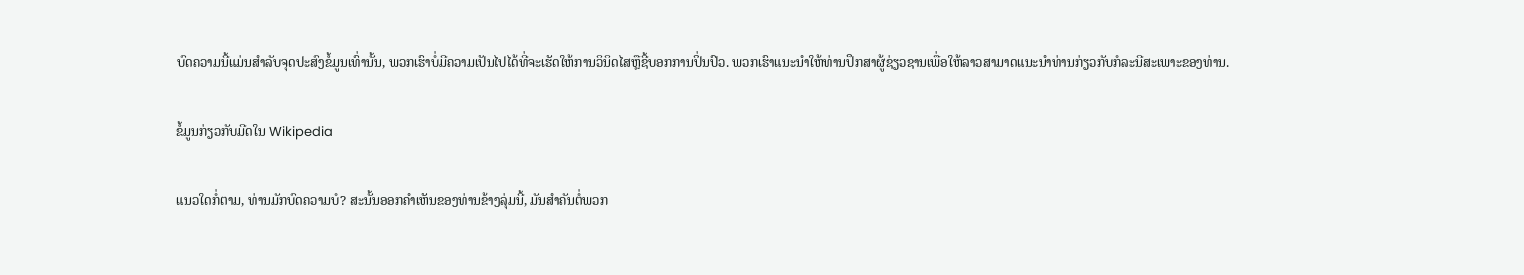ບົດຄວາມນີ້ແມ່ນສໍາລັບຈຸດປະສົງຂໍ້ມູນເທົ່ານັ້ນ, ພວກເຮົາບໍ່ມີຄວາມເປັນໄປໄດ້ທີ່ຈະເຮັດໃຫ້ການວິນິດໄສຫຼືຊີ້ບອກການປິ່ນປົວ. ພວກເຮົາແນະນໍາໃຫ້ທ່ານປຶກສາຜູ້ຊ່ຽວຊານເພື່ອໃຫ້ລາວສາມາດແນະນໍາທ່ານກ່ຽວກັບກໍລະນີສະເພາະຂອງທ່ານ.

ຂໍ້ມູນກ່ຽວກັບມີດໃນ Wikipedia

ແນວໃດກໍ່ຕາມ, ທ່ານມັກບົດຄວາມບໍ? ສະນັ້ນອອກຄໍາເຫັນຂອງທ່ານຂ້າງລຸ່ມນີ້, ມັນສໍາຄັນຕໍ່ພວກ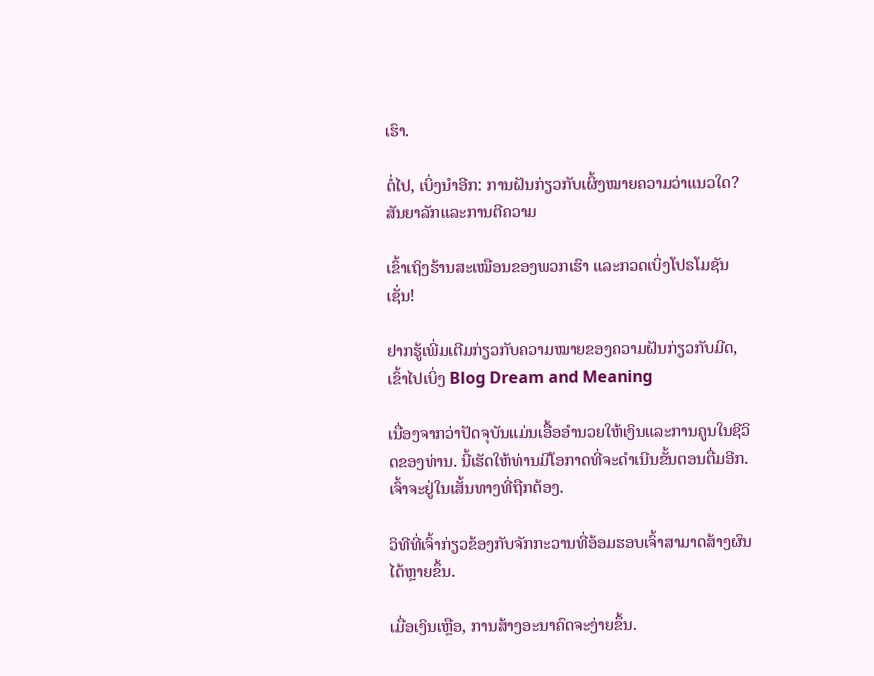ເຮົາ.

ຕໍ່ໄປ, ເບິ່ງນຳອີກ: ການຝັນກ່ຽວກັບເຜິ້ງໝາຍຄວາມວ່າແນວໃດ? ສັນຍາລັກແລະການຕີຄວາມ

ເຂົ້າເຖິງຮ້ານສະເໝືອນຂອງພວກເຮົາ ແລະກວດເບິ່ງໂປຣໂມຊັນເຊັ່ນ!

ຢາກຮູ້ເພີ່ມເຕີມກ່ຽວກັບຄວາມໝາຍຂອງຄວາມຝັນກ່ຽວກັບມີດ, ເຂົ້າໄປເບິ່ງ Blog Dream and Meaning

ເນື່ອງຈາກວ່າປັດຈຸບັນແມ່ນເອື້ອອໍານວຍໃຫ້ເງິນແລະການຄູນໃນຊີວິດຂອງທ່ານ. ນີ້ເຮັດໃຫ້ທ່ານມີໂອກາດທີ່ຈະດໍາເນີນຂັ້ນຕອນຕື່ມອີກ. ເຈົ້າຈະຢູ່ໃນເສັ້ນທາງທີ່ຖືກຕ້ອງ.

ວິທີທີ່ເຈົ້າກ່ຽວຂ້ອງກັບຈັກກະວານທີ່ອ້ອມຮອບເຈົ້າສາມາດສ້າງຜົນໄດ້ຫຼາຍຂຶ້ນ.

ເມື່ອເງິນເຫຼືອ, ການສ້າງອະນາຄົດຈະງ່າຍຂຶ້ນ.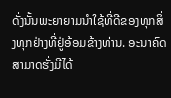ດັ່ງນັ້ນພະຍາຍາມນໍາໃຊ້ທີ່ດີຂອງທຸກສິ່ງທຸກຢ່າງທີ່ຢູ່ອ້ອມຂ້າງທ່ານ. ອະນາຄົດສາມາດຮັ່ງມີໄດ້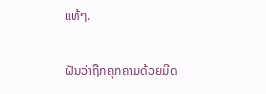ແທ້ໆ.

ຝັນວ່າຖືກຄຸກຄາມດ້ວຍມີດ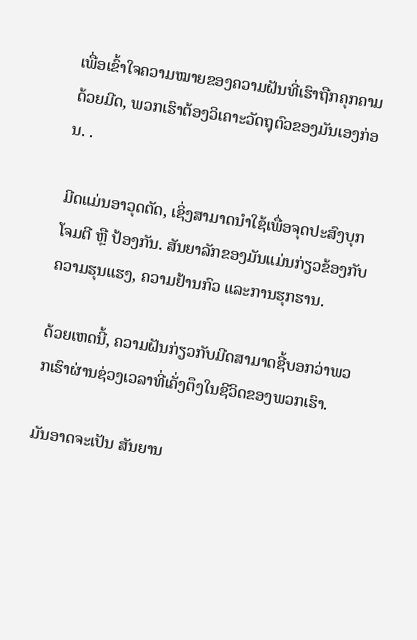ເພື່ອເຂົ້າໃຈຄວາມໝາຍຂອງຄວາມຝັນທີ່ເຮົາຖືກຄຸກຄາມດ້ວຍມີດ, ພວກເຮົາຕ້ອງວິເຄາະວັດຖຸຕົວຂອງມັນເອງກ່ອນ. .

ມີດແມ່ນອາວຸດຕັດ, ເຊິ່ງສາມາດນຳໃຊ້ເພື່ອຈຸດປະສົງບຸກໂຈມຕີ ຫຼື ປ້ອງກັນ. ສັນຍາລັກຂອງມັນແມ່ນກ່ຽວຂ້ອງກັບຄວາມຮຸນແຮງ, ຄວາມຢ້ານກົວ ແລະການຮຸກຮານ.

ດ້ວຍເຫດນີ້, ຄວາມຝັນກ່ຽວກັບມີດສາມາດຊີ້ບອກວ່າພວກເຮົາຜ່ານຊ່ວງເວລາທີ່ເຄັ່ງຕຶງໃນຊີວິດຂອງພວກເຮົາ.

ມັນອາດຈະເປັນ ສັນຍານ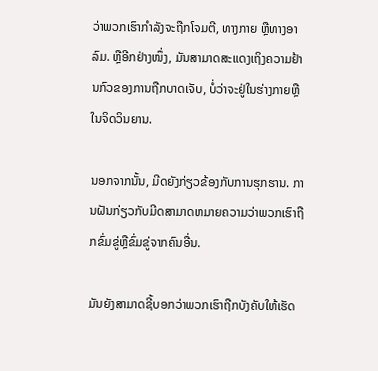ວ່າພວກເຮົາກຳລັງຈະຖືກໂຈມຕີ, ທາງກາຍ ຫຼືທາງອາລົມ. ຫຼືອີກຢ່າງໜຶ່ງ, ມັນສາມາດສະແດງເຖິງຄວາມຢ້ານກົວຂອງການຖືກບາດເຈັບ, ບໍ່ວ່າຈະຢູ່ໃນຮ່າງກາຍຫຼືໃນຈິດວິນຍານ.

ນອກຈາກນັ້ນ, ມີດຍັງກ່ຽວຂ້ອງກັບການຮຸກຮານ. ການຝັນກ່ຽວກັບມີດສາມາດຫມາຍຄວາມວ່າພວກເຮົາຖືກຂົ່ມຂູ່ຫຼືຂົ່ມຂູ່ຈາກຄົນອື່ນ.

ມັນຍັງສາມາດຊີ້ບອກວ່າພວກເຮົາຖືກບັງຄັບໃຫ້ເຮັດ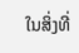ໃນສິ່ງທີ່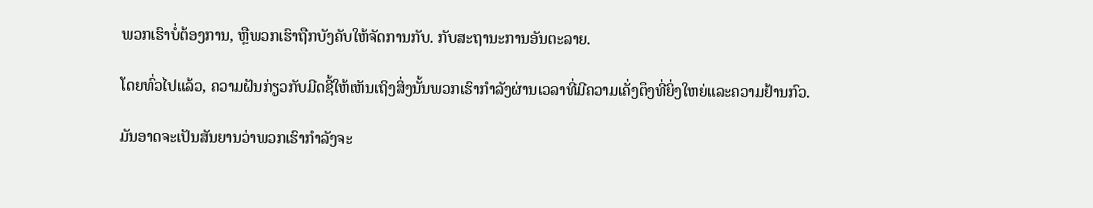ພວກເຮົາບໍ່ຕ້ອງການ, ຫຼືພວກເຮົາຖືກບັງຄັບໃຫ້ຈັດການກັບ. ກັບສະຖານະການອັນຕະລາຍ.

ໂດຍທົ່ວໄປແລ້ວ, ຄວາມຝັນກ່ຽວກັບມີດຊີ້ໃຫ້ເຫັນເຖິງສິ່ງນັ້ນພວກເຮົາກໍາລັງຜ່ານເວລາທີ່ມີຄວາມເຄັ່ງຕຶງທີ່ຍິ່ງໃຫຍ່ແລະຄວາມຢ້ານກົວ.

ມັນອາດຈະເປັນສັນຍານວ່າພວກເຮົາກໍາລັງຈະ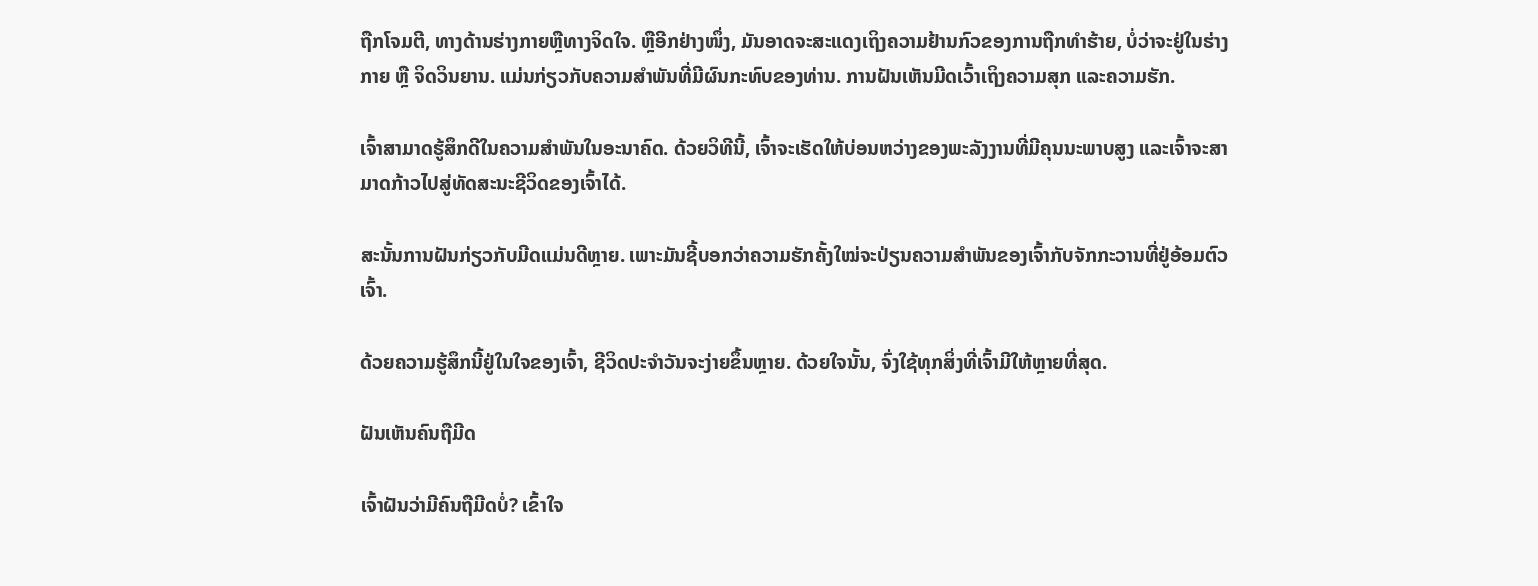ຖືກໂຈມຕີ, ທາງດ້ານຮ່າງກາຍຫຼືທາງຈິດໃຈ. ຫຼືອີກຢ່າງໜຶ່ງ, ມັນອາດຈະສະແດງເຖິງຄວາມຢ້ານກົວຂອງການຖືກທຳຮ້າຍ, ບໍ່ວ່າຈະຢູ່ໃນຮ່າງກາຍ ຫຼື ຈິດວິນຍານ. ແມ່ນກ່ຽວກັບຄວາມສໍາພັນທີ່ມີຜົນກະທົບຂອງທ່ານ. ການຝັນເຫັນມີດເວົ້າເຖິງຄວາມສຸກ ແລະຄວາມຮັກ.

ເຈົ້າສາມາດຮູ້ສຶກດີໃນຄວາມສຳພັນໃນອະນາຄົດ. ດ້ວຍວິທີນີ້, ເຈົ້າຈະເຮັດໃຫ້ບ່ອນຫວ່າງຂອງພະລັງງານທີ່ມີຄຸນນະພາບສູງ ແລະເຈົ້າຈະສາມາດກ້າວໄປສູ່ທັດສະນະຊີວິດຂອງເຈົ້າໄດ້.

ສະນັ້ນການຝັນກ່ຽວກັບມີດແມ່ນດີຫຼາຍ. ເພາະມັນຊີ້ບອກວ່າຄວາມຮັກຄັ້ງໃໝ່ຈະປ່ຽນຄວາມສຳພັນຂອງເຈົ້າກັບຈັກກະວານທີ່ຢູ່ອ້ອມຕົວເຈົ້າ.

ດ້ວຍຄວາມຮູ້ສຶກນີ້ຢູ່ໃນໃຈຂອງເຈົ້າ, ຊີວິດປະຈຳວັນຈະງ່າຍຂຶ້ນຫຼາຍ. ດ້ວຍໃຈນັ້ນ, ຈົ່ງໃຊ້ທຸກສິ່ງທີ່ເຈົ້າມີໃຫ້ຫຼາຍທີ່ສຸດ.

ຝັນເຫັນຄົນຖືມີດ

ເຈົ້າຝັນວ່າມີຄົນຖືມີດບໍ່? ເຂົ້າໃຈ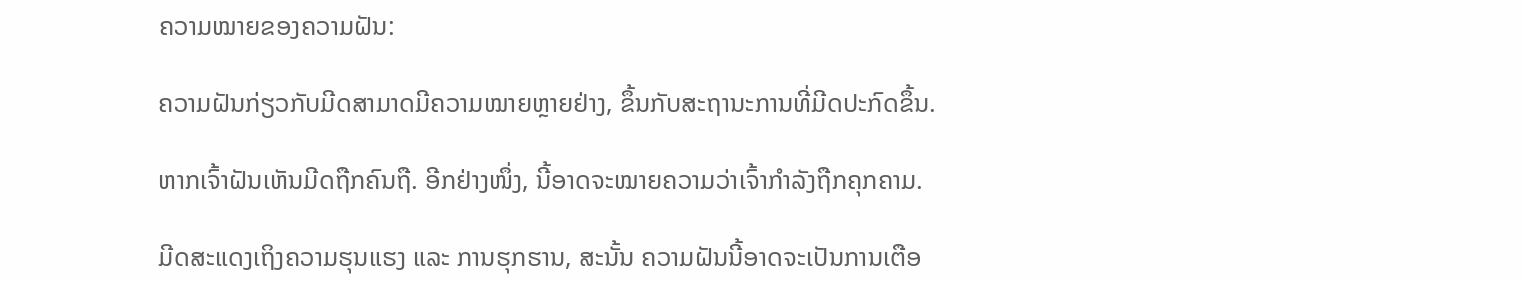ຄວາມໝາຍຂອງຄວາມຝັນ:

ຄວາມຝັນກ່ຽວກັບມີດສາມາດມີຄວາມໝາຍຫຼາຍຢ່າງ, ຂຶ້ນກັບສະຖານະການທີ່ມີດປະກົດຂຶ້ນ.

ຫາກເຈົ້າຝັນເຫັນມີດຖືກຄົນຖື. ອີກຢ່າງໜຶ່ງ, ນີ້ອາດຈະໝາຍຄວາມວ່າເຈົ້າກຳລັງຖືກຄຸກຄາມ.

ມີດສະແດງເຖິງຄວາມຮຸນແຮງ ແລະ ການຮຸກຮານ, ສະນັ້ນ ຄວາມຝັນນີ້ອາດຈະເປັນການເຕືອ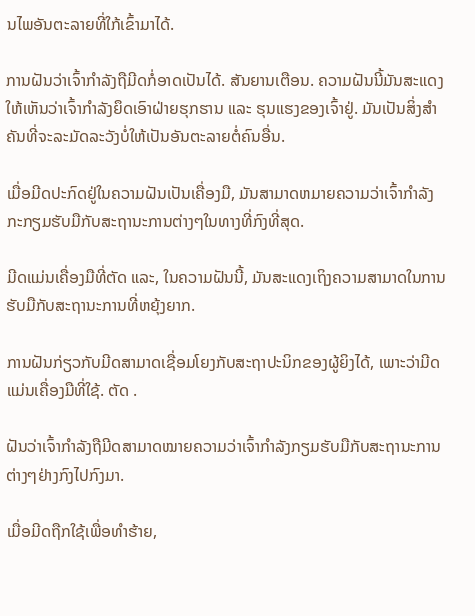ນໄພອັນຕະລາຍທີ່ໃກ້ເຂົ້າມາໄດ້.

ການຝັນວ່າເຈົ້າກຳລັງຖືມີດກໍ່ອາດເປັນໄດ້. ສັນຍານເຕືອນ. ຄວາມຝັນນີ້ມັນສະແດງໃຫ້ເຫັນວ່າເຈົ້າກໍາລັງຍຶດເອົາຝ່າຍຮຸກຮານ ແລະ ຮຸນແຮງຂອງເຈົ້າຢູ່. ມັນເປັນສິ່ງສໍາຄັນທີ່ຈະລະມັດລະວັງບໍ່ໃຫ້ເປັນອັນຕະລາຍຕໍ່ຄົນອື່ນ.

ເມື່ອມີດປະກົດຢູ່ໃນຄວາມຝັນເປັນເຄື່ອງມື, ມັນສາມາດຫມາຍຄວາມວ່າເຈົ້າກໍາລັງກະກຽມຮັບມືກັບສະຖານະການຕ່າງໆໃນທາງທີ່ກົງທີ່ສຸດ.

ມີດແມ່ນເຄື່ອງມືທີ່ຕັດ ແລະ, ໃນຄວາມຝັນນີ້, ມັນສະແດງເຖິງຄວາມສາມາດໃນການຮັບມືກັບສະຖານະການທີ່ຫຍຸ້ງຍາກ.

ການຝັນກ່ຽວກັບມີດສາມາດເຊື່ອມໂຍງກັບສະຖາປະນິກຂອງຜູ້ຍິງໄດ້, ເພາະວ່າມີດແມ່ນເຄື່ອງມືທີ່ໃຊ້. ຕັດ .

ຝັນວ່າເຈົ້າກຳລັງຖືມີດສາມາດໝາຍຄວາມວ່າເຈົ້າກຳລັງກຽມຮັບມືກັບສະຖານະການຕ່າງໆຢ່າງກົງໄປກົງມາ.

ເມື່ອມີດຖືກໃຊ້ເພື່ອທຳຮ້າຍ,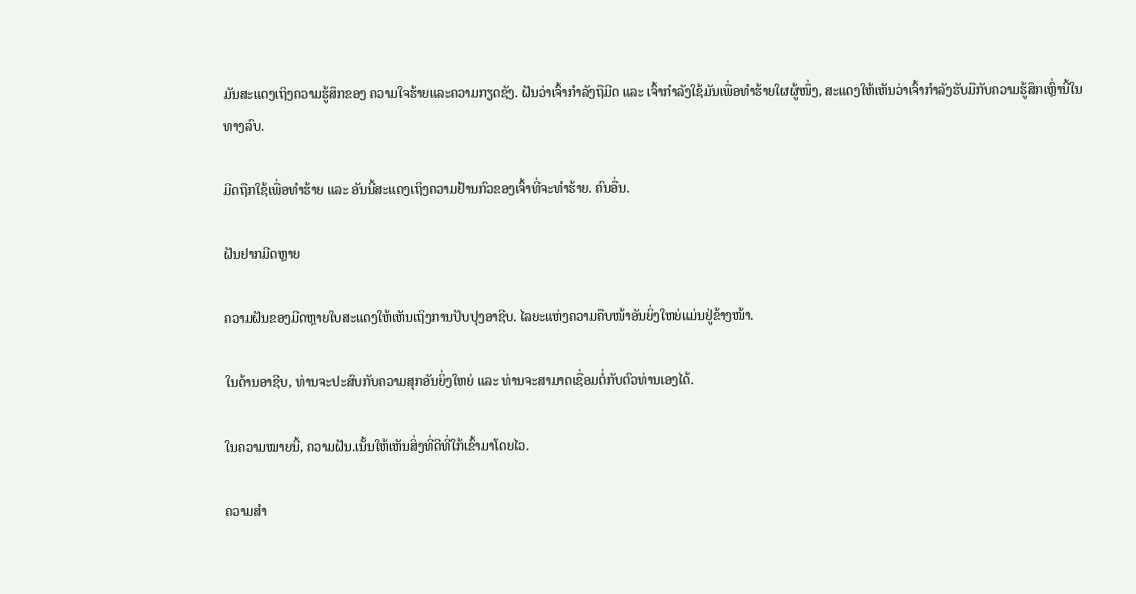ມັນສະແດງເຖິງຄວາມຮູ້ສຶກຂອງ ຄວາມໃຈຮ້າຍແລະຄວາມກຽດຊັງ. ຝັນວ່າເຈົ້າກຳລັງຖືມີດ ແລະ ເຈົ້າກຳລັງໃຊ້ມັນເພື່ອທຳຮ້າຍໃຜຜູ້ໜຶ່ງ, ສະແດງໃຫ້ເຫັນວ່າເຈົ້າກຳລັງຮັບມືກັບຄວາມຮູ້ສຶກເຫຼົ່ານີ້ໃນທາງລົບ.

ມີດຖືກໃຊ້ເພື່ອທຳຮ້າຍ ແລະ ອັນນີ້ສະແດງເຖິງຄວາມຢ້ານກົວຂອງເຈົ້າທີ່ຈະທຳຮ້າຍ. ຄົນອື່ນ.

ຝັນຢາກມີດຫຼາຍ

ຄວາມຝັນຂອງມີດຫຼາຍໃບສະແດງໃຫ້ເຫັນເຖິງການປັບປຸງອາຊີບ. ໄລຍະແຫ່ງຄວາມຄືບໜ້າອັນຍິ່ງໃຫຍ່ແມ່ນຢູ່ຂ້າງໜ້າ.

ໃນດ້ານອາຊີບ, ທ່ານຈະປະສົບກັບຄວາມສຸກອັນຍິ່ງໃຫຍ່ ແລະ ທ່ານຈະສາມາດເຊື່ອມຕໍ່ກັບຕົວທ່ານເອງໄດ້.

ໃນຄວາມໝາຍນີ້, ຄວາມຝັນ.ເນັ້ນໃຫ້ເຫັນສິ່ງທີ່ດີທີ່ໃກ້ເຂົ້າມາໂດຍໄວ.

ຄວາມສຳ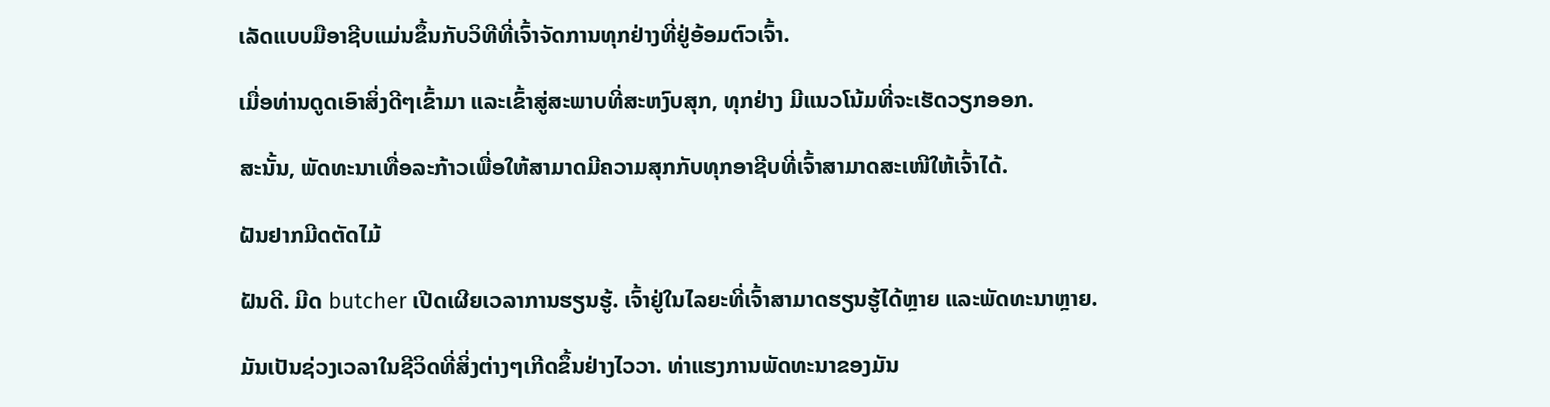ເລັດແບບມືອາຊີບແມ່ນຂຶ້ນກັບວິທີທີ່ເຈົ້າຈັດການທຸກຢ່າງທີ່ຢູ່ອ້ອມຕົວເຈົ້າ.

ເມື່ອທ່ານດູດເອົາສິ່ງດີໆເຂົ້າມາ ແລະເຂົ້າສູ່ສະພາບທີ່ສະຫງົບສຸກ, ທຸກຢ່າງ ມີແນວໂນ້ມທີ່ຈະເຮັດວຽກອອກ.

ສະນັ້ນ, ພັດທະນາເທື່ອລະກ້າວເພື່ອໃຫ້ສາມາດມີຄວາມສຸກກັບທຸກອາຊີບທີ່ເຈົ້າສາມາດສະເໜີໃຫ້ເຈົ້າໄດ້.

ຝັນຢາກມີດຕັດໄມ້

ຝັນດີ. ມີດ butcher ເປີດເຜີຍເວລາການຮຽນຮູ້. ເຈົ້າຢູ່ໃນໄລຍະທີ່ເຈົ້າສາມາດຮຽນຮູ້ໄດ້ຫຼາຍ ແລະພັດທະນາຫຼາຍ.

ມັນເປັນຊ່ວງເວລາໃນຊີວິດທີ່ສິ່ງຕ່າງໆເກີດຂຶ້ນຢ່າງໄວວາ. ທ່າແຮງການພັດທະນາຂອງມັນ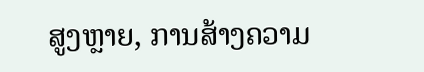ສູງຫຼາຍ, ການສ້າງຄວາມ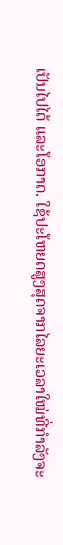ເປັນໄປໄດ້ ແລະໂອກາດ. ໃຊ້ປະໂຫຍດສູງສຸດຈາກໄລຍະເວລາໃໝ່ທີ່ກຳລັງຈະ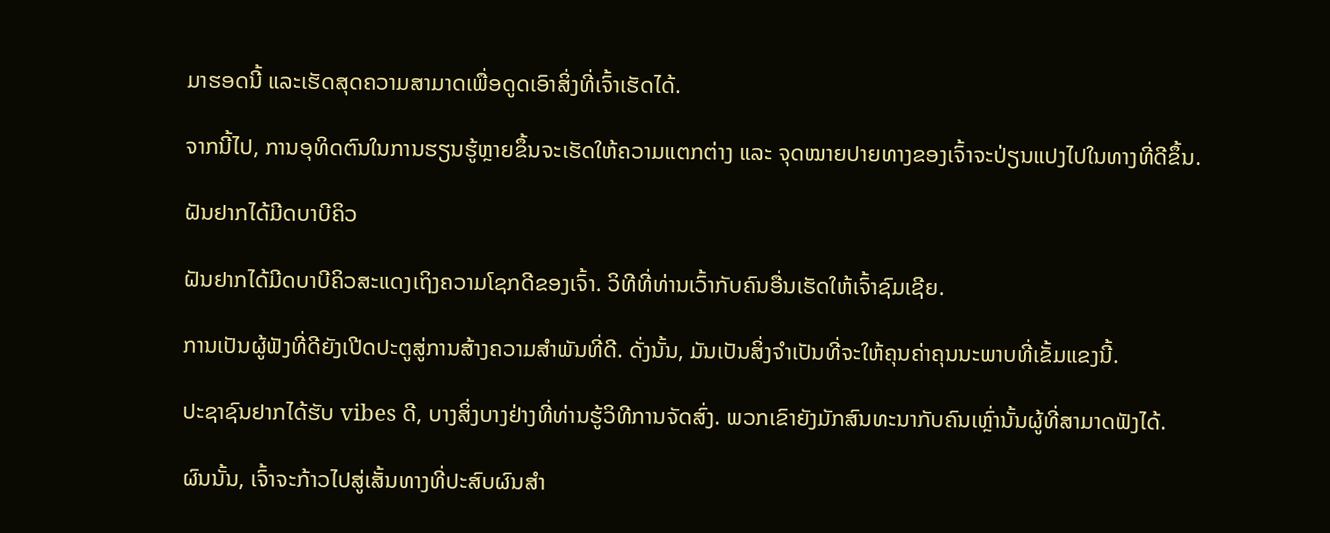ມາຮອດນີ້ ແລະເຮັດສຸດຄວາມສາມາດເພື່ອດູດເອົາສິ່ງທີ່ເຈົ້າເຮັດໄດ້.

ຈາກນີ້ໄປ, ການອຸທິດຕົນໃນການຮຽນຮູ້ຫຼາຍຂຶ້ນຈະເຮັດໃຫ້ຄວາມແຕກຕ່າງ ແລະ ຈຸດໝາຍປາຍທາງຂອງເຈົ້າຈະປ່ຽນແປງໄປໃນທາງທີ່ດີຂຶ້ນ.

ຝັນຢາກໄດ້ມີດບາບີຄິວ

ຝັນຢາກໄດ້ມີດບາບີຄິວສະແດງເຖິງຄວາມໂຊກດີຂອງເຈົ້າ. ວິທີທີ່ທ່ານເວົ້າກັບຄົນອື່ນເຮັດໃຫ້ເຈົ້າຊົມເຊີຍ.

ການເປັນຜູ້ຟັງທີ່ດີຍັງເປີດປະຕູສູ່ການສ້າງຄວາມສໍາພັນທີ່ດີ. ດັ່ງນັ້ນ, ມັນເປັນສິ່ງຈໍາເປັນທີ່ຈະໃຫ້ຄຸນຄ່າຄຸນນະພາບທີ່ເຂັ້ມແຂງນີ້.

ປະຊາຊົນຢາກໄດ້ຮັບ vibes ດີ, ບາງສິ່ງບາງຢ່າງທີ່ທ່ານຮູ້ວິທີການຈັດສົ່ງ. ພວກເຂົາຍັງມັກສົນທະນາກັບຄົນເຫຼົ່ານັ້ນຜູ້ທີ່ສາມາດຟັງໄດ້.

ຜົນນັ້ນ, ເຈົ້າຈະກ້າວໄປສູ່ເສັ້ນທາງທີ່ປະສົບຜົນສຳ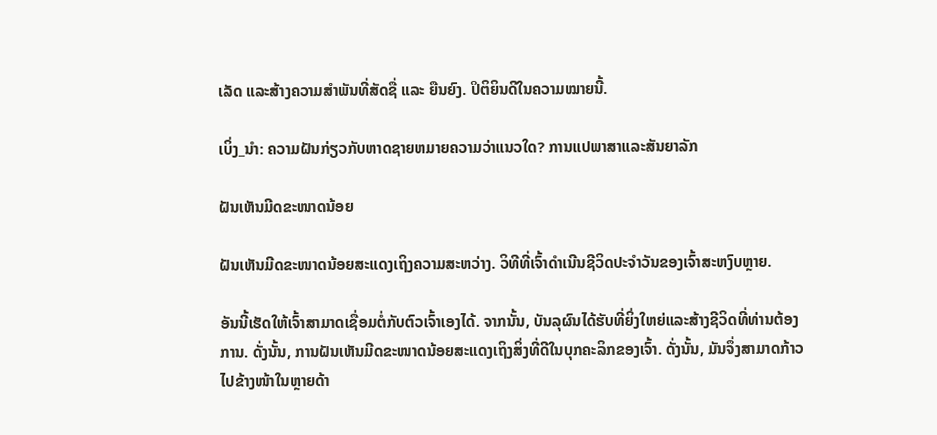ເລັດ ແລະສ້າງຄວາມສຳພັນທີ່ສັດຊື່ ແລະ ຍືນຍົງ. ປິຕິຍິນດີໃນຄວາມໝາຍນີ້.

ເບິ່ງ_ນຳ: ຄວາມຝັນກ່ຽວກັບຫາດຊາຍຫມາຍຄວາມວ່າແນວໃດ? ການແປພາສາແລະສັນຍາລັກ

ຝັນເຫັນມີດຂະໜາດນ້ອຍ

ຝັນເຫັນມີດຂະໜາດນ້ອຍສະແດງເຖິງຄວາມສະຫວ່າງ. ວິທີທີ່ເຈົ້າດຳເນີນຊີວິດປະຈຳວັນຂອງເຈົ້າສະຫງົບຫຼາຍ.

ອັນນີ້ເຮັດໃຫ້ເຈົ້າສາມາດເຊື່ອມຕໍ່ກັບຕົວເຈົ້າເອງໄດ້. ຈາກນັ້ນ, ບັນລຸຜົນໄດ້ຮັບທີ່ຍິ່ງໃຫຍ່ແລະສ້າງຊີວິດທີ່ທ່ານຕ້ອງການ. ດັ່ງນັ້ນ, ການຝັນເຫັນມີດຂະໜາດນ້ອຍສະແດງເຖິງສິ່ງທີ່ດີໃນບຸກຄະລິກຂອງເຈົ້າ. ດັ່ງນັ້ນ, ມັນຈຶ່ງສາມາດກ້າວໄປຂ້າງໜ້າໃນຫຼາຍດ້າ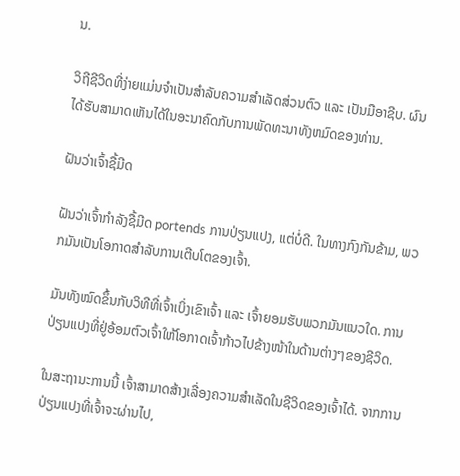ນ.

ວິຖີຊີວິດທີ່ງ່າຍແມ່ນຈຳເປັນສຳລັບຄວາມສຳເລັດສ່ວນຕົວ ແລະ ເປັນມືອາຊີບ. ຜົນໄດ້ຮັບສາມາດເຫັນໄດ້ໃນອະນາຄົດກັບການພັດທະນາທັງຫມົດຂອງທ່ານ.

ຝັນວ່າເຈົ້າຊື້ມີດ

ຝັນວ່າເຈົ້າກໍາລັງຊື້ມີດ portends ການປ່ຽນແປງ, ແຕ່ບໍ່ດີ. ໃນທາງກົງກັນຂ້າມ, ພວກມັນເປັນໂອກາດສຳລັບການເຕີບໂຕຂອງເຈົ້າ.

ມັນທັງໝົດຂຶ້ນກັບວິທີທີ່ເຈົ້າເບິ່ງເຂົາເຈົ້າ ແລະ ເຈົ້າຍອມຮັບພວກມັນແນວໃດ. ການປ່ຽນແປງທີ່ຢູ່ອ້ອມຕົວເຈົ້າໃຫ້ໂອກາດເຈົ້າກ້າວໄປຂ້າງໜ້າໃນດ້ານຕ່າງໆຂອງຊີວິດ.

ໃນສະຖານະການນີ້ ເຈົ້າສາມາດສ້າງເລື່ອງຄວາມສໍາເລັດໃນຊີວິດຂອງເຈົ້າໄດ້. ຈາກການປ່ຽນແປງທີ່ເຈົ້າຈະຜ່ານໄປ,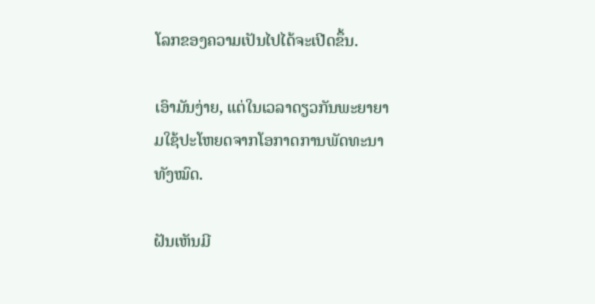ໂລກຂອງຄວາມເປັນໄປໄດ້ຈະເປີດຂຶ້ນ.

ເອົາມັນງ່າຍ, ແຕ່ໃນເວລາດຽວກັນພະຍາຍາມໃຊ້ປະໂຫຍດຈາກໂອກາດການພັດທະນາທັງໝົດ.

ຝັນເຫັນມີ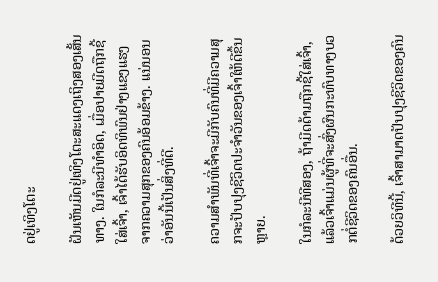ດຢູ່ເທິງໂຕະ

ຝັນເຫັນມີດຢູ່ເທິງໂຕະສະແດງເຖິງສອງເສັ້ນທາງ. ໃນກໍລະນີທໍາອິດ, ເມື່ອປາຍມີດຖືກຊີ້ໃສ່ເຈົ້າ, ເຈົ້າໄດ້ຮັບອິດທິພົນຢ່າງແຂງແຮງຈາກຄວາມສຸກຂອງຄົນອ້ອມຂ້າງ. ແນ່ນອນວ່າອັນນີ້ເປັນສິ່ງທີ່ດີ.

ຄວາມສຳພັນທີ່ເຈົ້າຈະມີກັບຄົນທີ່ມີຄວາມສຸກຈະປັບປຸງຊີວິດປະຈຳວັນຂອງເຈົ້າໃຫ້ດີຂຶ້ນຫຼາຍ.

ໃນກໍລະນີທີສອງ, ຖ້າມີດດ້າມຖືກຊີ້ໃສ່ເຈົ້າ, ແລ້ວເຈົ້າແມ່ນຜູ້ທີ່ຈະສົ່ງຜົນກະທົບທາງບວກຕໍ່ຊີວິດຂອງຄົນອື່ນ.

ດ້ວຍວິທີນີ້, ເຈົ້າສາມາດປັບປຸງຊີວິດຂອງຄົນ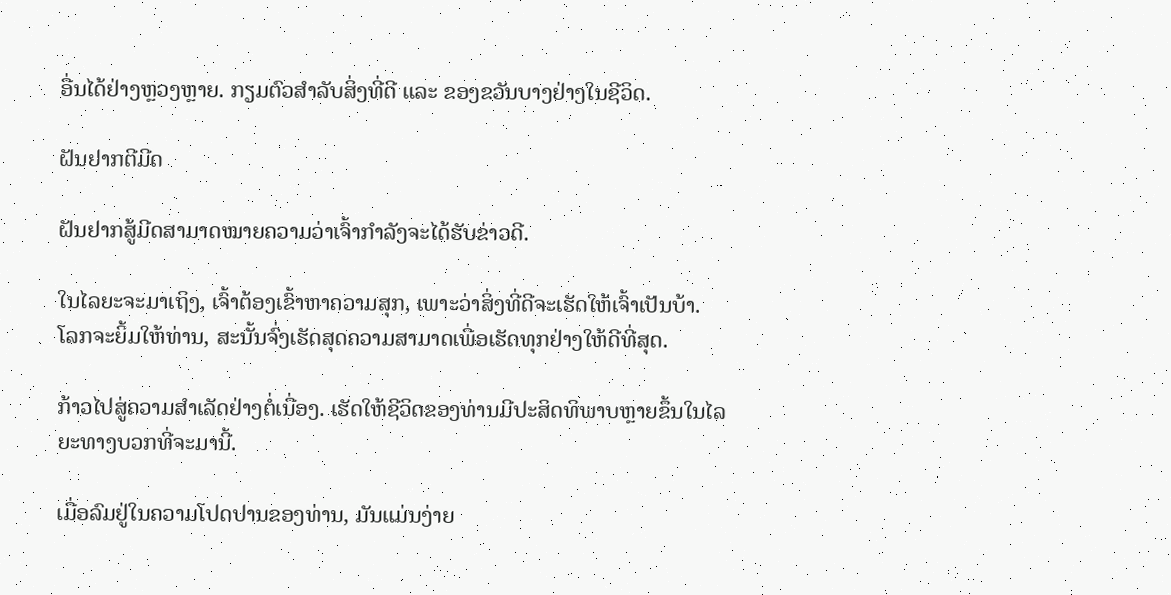ອື່ນໄດ້ຢ່າງຫຼວງຫຼາຍ. ກຽມຕົວສຳລັບສິ່ງທີ່ດີ ແລະ ຂອງຂວັນບາງຢ່າງໃນຊີວິດ.

ຝັນຢາກຕີມີດ

ຝັນຢາກສູ້ມີດສາມາດໝາຍຄວາມວ່າເຈົ້າກຳລັງຈະໄດ້ຮັບຂ່າວດີ.

ໃນໄລຍະຈະມາເຖິງ, ເຈົ້າຕ້ອງເຂົ້າຫາຄວາມສຸກ, ເພາະວ່າສິ່ງທີ່ດີຈະເຮັດໃຫ້ເຈົ້າເປັນບ້າ. ໂລກຈະຍິ້ມໃຫ້ທ່ານ, ສະນັ້ນຈົ່ງເຮັດສຸດຄວາມສາມາດເພື່ອເຮັດທຸກຢ່າງໃຫ້ດີທີ່ສຸດ.

ກ້າວໄປສູ່ຄວາມສຳເລັດຢ່າງຕໍ່ເນື່ອງ. ເຮັດໃຫ້ຊີວິດຂອງທ່ານມີປະສິດທິພາບຫຼາຍຂຶ້ນໃນໄລຍະທາງບວກທີ່ຈະມານີ້.

ເມື່ອລົມຢູ່ໃນຄວາມໂປດປານຂອງທ່ານ, ມັນແມ່ນງ່າຍ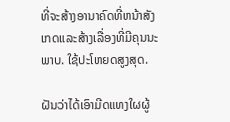ທີ່ຈະສ້າງອານາຄົດທີ່ຫນ້າສັງເກດແລະສ້າງເລື່ອງທີ່ມີຄຸນນະພາບ. ໃຊ້ປະໂຫຍດສູງສຸດ.

ຝັນວ່າໄດ້ເອົາມີດແທງໃຜຜູ້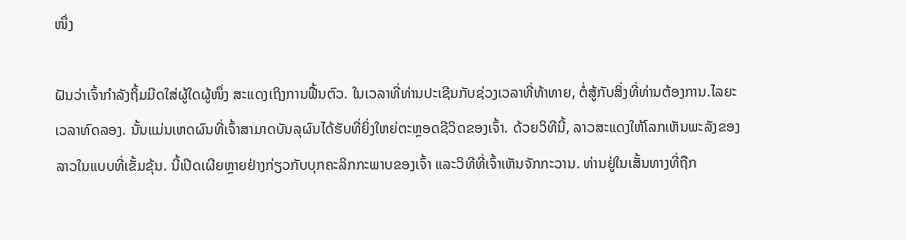ໜຶ່ງ

ຝັນວ່າເຈົ້າກຳລັງຖິ້ມມີດໃສ່ຜູ້ໃດຜູ້ໜຶ່ງ ສະແດງເຖິງການຟື້ນຕົວ. ໃນເວລາທີ່ທ່ານປະເຊີນກັບຊ່ວງເວລາທີ່ທ້າທາຍ, ຕໍ່ສູ້ກັບສິ່ງທີ່ທ່ານຕ້ອງການ.ໄລຍະເວລາທົດລອງ. ນັ້ນແມ່ນເຫດຜົນທີ່ເຈົ້າສາມາດບັນລຸຜົນໄດ້ຮັບທີ່ຍິ່ງໃຫຍ່ຕະຫຼອດຊີວິດຂອງເຈົ້າ. ດ້ວຍວິທີນີ້, ລາວສະແດງໃຫ້ໂລກເຫັນພະລັງຂອງລາວໃນແບບທີ່ເຂັ້ມຂຸ້ນ. ນີ້ເປີດເຜີຍຫຼາຍຢ່າງກ່ຽວກັບບຸກຄະລິກກະພາບຂອງເຈົ້າ ແລະວິທີທີ່ເຈົ້າເຫັນຈັກກະວານ. ທ່ານຢູ່ໃນເສັ້ນທາງທີ່ຖືກ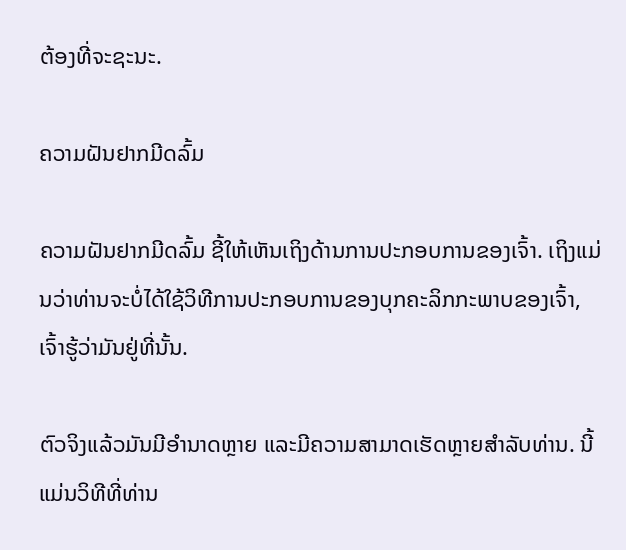ຕ້ອງທີ່ຈະຊະນະ.

ຄວາມຝັນຢາກມີດລົ້ມ

ຄວາມຝັນຢາກມີດລົ້ມ ຊີ້ໃຫ້ເຫັນເຖິງດ້ານການປະກອບການຂອງເຈົ້າ. ເຖິງແມ່ນວ່າທ່ານຈະບໍ່ໄດ້ໃຊ້ວິທີການປະກອບການຂອງບຸກຄະລິກກະພາບຂອງເຈົ້າ, ເຈົ້າຮູ້ວ່າມັນຢູ່ທີ່ນັ້ນ.

ຕົວຈິງແລ້ວມັນມີອໍານາດຫຼາຍ ແລະມີຄວາມສາມາດເຮັດຫຼາຍສໍາລັບທ່ານ. ນີ້ແມ່ນວິທີທີ່ທ່ານ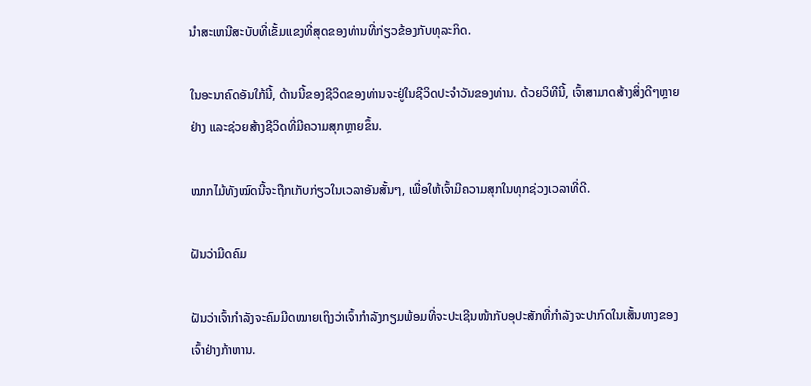ນໍາສະເຫນີສະບັບທີ່ເຂັ້ມແຂງທີ່ສຸດຂອງທ່ານທີ່ກ່ຽວຂ້ອງກັບທຸລະກິດ.

ໃນອະນາຄົດອັນໃກ້ນີ້, ດ້ານນີ້ຂອງຊີວິດຂອງທ່ານຈະຢູ່ໃນຊີວິດປະຈໍາວັນຂອງທ່ານ. ດ້ວຍວິທີນີ້, ເຈົ້າສາມາດສ້າງສິ່ງດີໆຫຼາຍຢ່າງ ແລະຊ່ວຍສ້າງຊີວິດທີ່ມີຄວາມສຸກຫຼາຍຂຶ້ນ.

ໝາກໄມ້ທັງໝົດນີ້ຈະຖືກເກັບກ່ຽວໃນເວລາອັນສັ້ນໆ, ເພື່ອໃຫ້ເຈົ້າມີຄວາມສຸກໃນທຸກຊ່ວງເວລາທີ່ດີ.

ຝັນວ່າມີດຄົມ

ຝັນວ່າເຈົ້າກຳລັງຈະຄົມມີດໝາຍເຖິງວ່າເຈົ້າກຳລັງກຽມພ້ອມທີ່ຈະປະເຊີນໜ້າກັບອຸປະສັກທີ່ກຳລັງຈະປາກົດໃນເສັ້ນທາງຂອງເຈົ້າຢ່າງກ້າຫານ.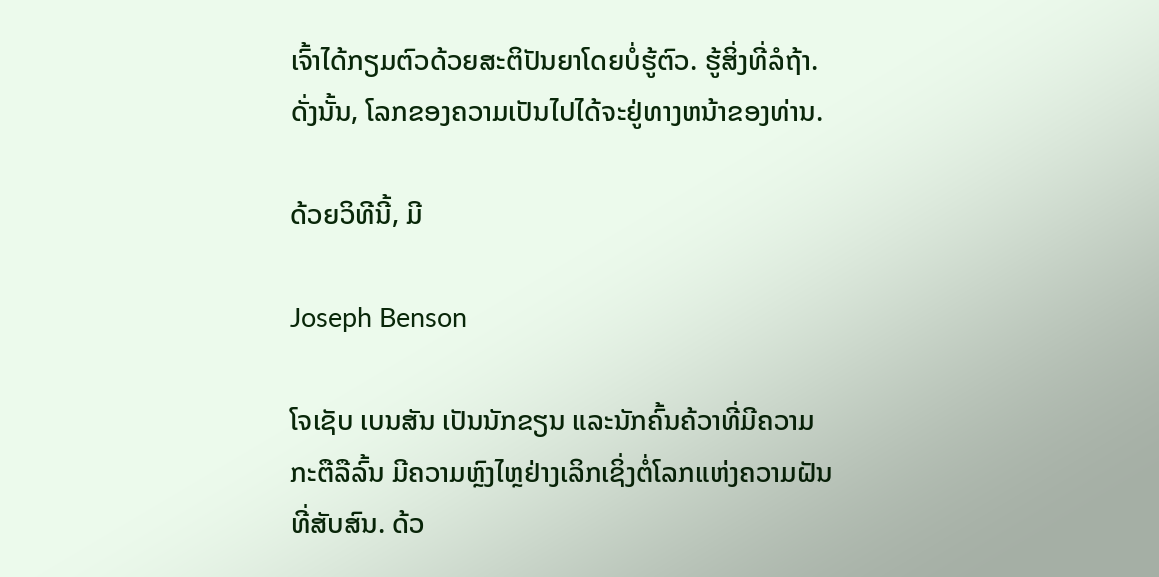ເຈົ້າໄດ້ກຽມຕົວດ້ວຍສະຕິປັນຍາໂດຍບໍ່ຮູ້ຕົວ. ຮູ້ສິ່ງທີ່ລໍຖ້າ. ດັ່ງນັ້ນ, ໂລກຂອງຄວາມເປັນໄປໄດ້ຈະຢູ່ທາງຫນ້າຂອງທ່ານ.

ດ້ວຍວິທີນີ້, ມີ

Joseph Benson

ໂຈເຊັບ ເບນສັນ ເປັນນັກຂຽນ ແລະນັກຄົ້ນຄ້ວາທີ່ມີຄວາມກະຕືລືລົ້ນ ມີຄວາມຫຼົງໄຫຼຢ່າງເລິກເຊິ່ງຕໍ່ໂລກແຫ່ງຄວາມຝັນທີ່ສັບສົນ. ດ້ວ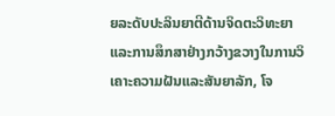ຍລະດັບປະລິນຍາຕີດ້ານຈິດຕະວິທະຍາແລະການສຶກສາຢ່າງກວ້າງຂວາງໃນການວິເຄາະຄວາມຝັນແລະສັນຍາລັກ, ໂຈ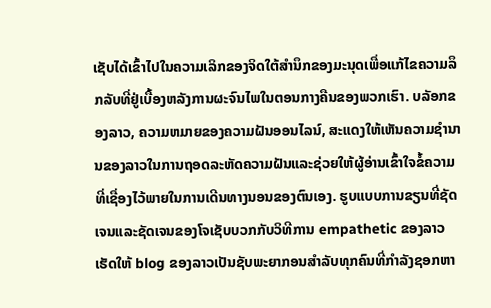ເຊັບໄດ້ເຂົ້າໄປໃນຄວາມເລິກຂອງຈິດໃຕ້ສໍານຶກຂອງມະນຸດເພື່ອແກ້ໄຂຄວາມລຶກລັບທີ່ຢູ່ເບື້ອງຫລັງການຜະຈົນໄພໃນຕອນກາງຄືນຂອງພວກເຮົາ. ບລັອກຂອງລາວ, ຄວາມຫມາຍຂອງຄວາມຝັນອອນໄລນ໌, ສະແດງໃຫ້ເຫັນຄວາມຊໍານານຂອງລາວໃນການຖອດລະຫັດຄວາມຝັນແລະຊ່ວຍໃຫ້ຜູ້ອ່ານເຂົ້າໃຈຂໍ້ຄວາມທີ່ເຊື່ອງໄວ້ພາຍໃນການເດີນທາງນອນຂອງຕົນເອງ. ຮູບແບບການຂຽນທີ່ຊັດເຈນແລະຊັດເຈນຂອງໂຈເຊັບບວກກັບວິທີການ empathetic ຂອງລາວເຮັດໃຫ້ blog ຂອງລາວເປັນຊັບພະຍາກອນສໍາລັບທຸກຄົນທີ່ກໍາລັງຊອກຫາ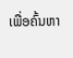ເພື່ອຄົ້ນຫາ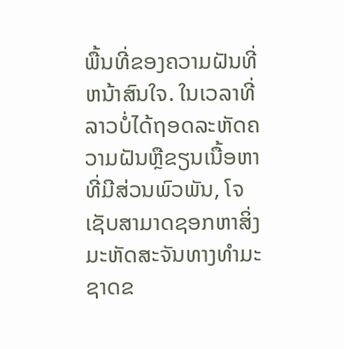ພື້ນທີ່ຂອງຄວາມຝັນທີ່ຫນ້າສົນໃຈ. ໃນເວລາທີ່ລາວບໍ່ໄດ້ຖອດລະຫັດຄວາມຝັນຫຼືຂຽນເນື້ອຫາທີ່ມີສ່ວນພົວພັນ, ໂຈເຊັບສາມາດຊອກຫາສິ່ງມະຫັດສະຈັນທາງທໍາມະຊາດຂ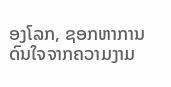ອງໂລກ, ຊອກຫາການດົນໃຈຈາກຄວາມງາມ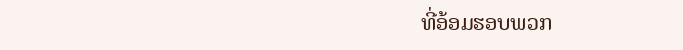ທີ່ອ້ອມຮອບພວກ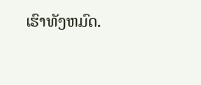ເຮົາທັງຫມົດ.